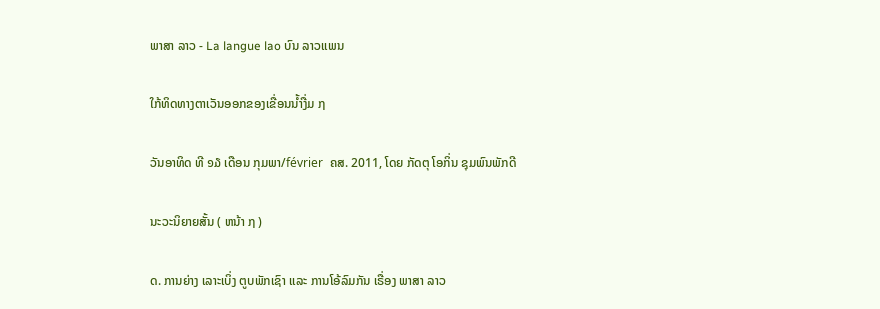ພາສາ ລາວ - La langue lao ບົນ ລາວເເພນ

ໃກ້ທິດທາງຕາເວັນອອກຂອງເຂື່ອນນໍ້າງື່ມ ໗

ວັນອາທິດ ທີ ໑໓ ເດືອນ ກຸມພາ/février  ຄສ. 2011, ໂດຍ ກັດຕຸ ໂອກິ່ນ ຊຸມພົນພັກດີ

ນະວະນິຍາຍສັ້ນ ( ຫນ້າ ໗ )

ດ. ການຍ່າງ ເລາະເບິ່ງ ຕູບພັກເຊົາ ເເລະ ການໂອ້ລົມກັນ ເຣື່ອງ ພາສາ ລາວ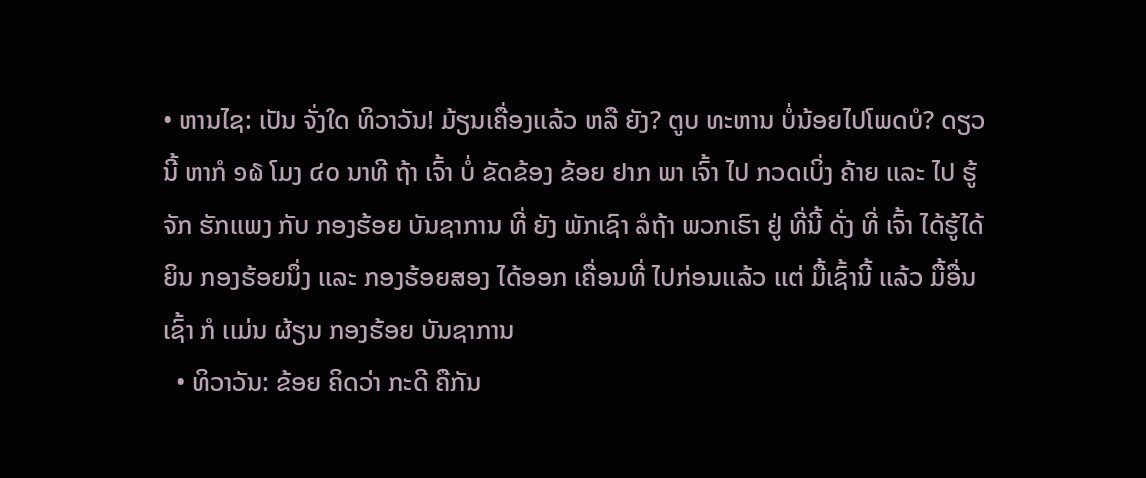• ຫານໄຊ: ເປັນ ຈັ່ງໃດ ທິວາວັນ! ມ້ຽນເຄື່ອງເເລ້ວ ຫລື ຍັງ? ຕູບ ທະຫານ ບໍ່ນ້ອຍໄປໂພດບໍ? ດຽວນີ້ ຫາກໍ ໑໖ ໂມງ ໔໐ ນາທີ ຖ້າ ເຈົ້າ ບໍ່ ຂັດຂ້ອງ ຂ້ອຍ ຢາກ ພາ ເຈົ້າ ໄປ ກວດເບິ່ງ ຄ້າຍ ເເລະ ໄປ ຮູ້ຈັກ ຮັກເເພງ ກັບ ກອງຮ້ອຍ ບັນຊາການ ທີ່ ຍັງ ພັກເຊົາ ລໍຖ້າ ພວກເຮົາ ຢູ່ ທີ່ນີ້ ດັ່ງ ທີ່ ເຈົ້າ ໄດ້ຮູ້ໄດ້ຍິນ ກອງຮ້ອຍນຶ່ງ ເເລະ ກອງຮ້ອຍສອງ ໄດ້ອອກ ເຄື່ອນທີ່ ໄປກ່ອນເເລ້ວ ເເຕ່ ມື້ເຊົ້ານີ້ ເເລ້ວ ມື້ອື່ນເຊົ້າ ກໍ ເເມ່ນ ຜ້ຽນ ກອງຮ້ອຍ ບັນຊາການ
  • ທິວາວັນ: ຂ້ອຍ ຄິດວ່າ ກະດີ ຄືກັນ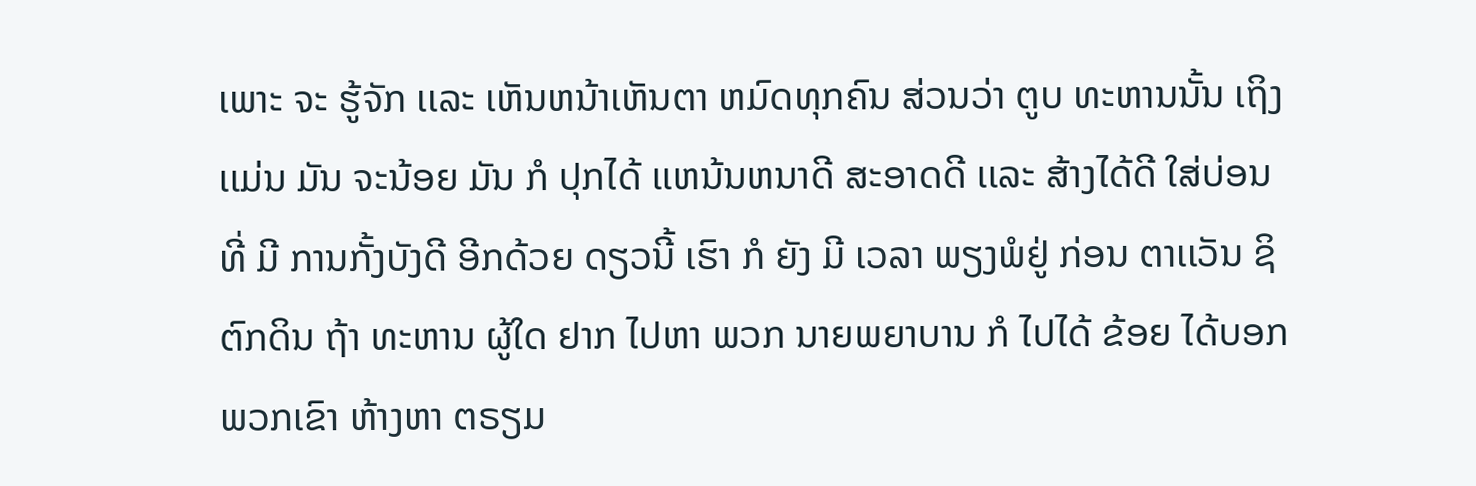ເພາະ ຈະ ຮູ້ຈັກ ເເລະ ເຫັນຫນ້າເຫັນຕາ ຫມົດທຸກຄົນ ສ່ວນວ່າ ຕູບ ທະຫານນັ້ນ ເຖິງເເມ່ນ ມັນ ຈະນ້ອຍ ມັນ ກໍ ປຸກໄດ້ ເເຫນ້ນຫນາດີ ສະອາດດີ ເເລະ ສ້າງໄດ້ດີ ໃສ່ບ່ອນ ທີ່ ມີ ການກັ້ງບັງດີ ອີກດ້ວຍ ດຽວນີ້ ເຮົາ ກໍ ຍັງ ມີ ເວລາ ພຽງພໍຢູ່ ກ່ອນ ຕາເເວັນ ຊິຕົກດິນ ຖ້າ ທະຫານ ຜູ້ໃດ ຢາກ ໄປຫາ ພວກ ນາຍພຍາບານ ກໍ ໄປໄດ້ ຂ້ອຍ ໄດ້ບອກ ພວກເຂົາ ຫ້າງຫາ ຕຣຽມ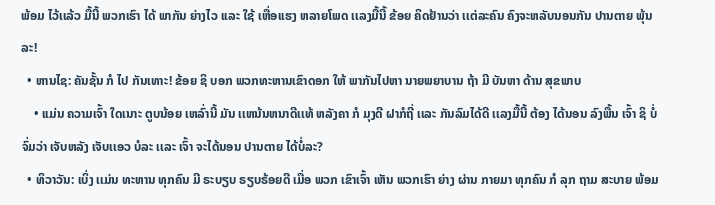ພ້ອມ ໄວ້ເເລ້ວ ມື້ນີ້ ພວກເຮົາ ໄດ້ ພາກັນ ຍ່າງໄວ ເເລະ ໃຊ້ ເຫື່ອເເຮງ ຫລາຍໂພດ ເເລງມື້ນີ້ ຂ້ອຍ ຄິດຢ້ານວ່າ ເເຕ່ລະຄົນ ຄົງຈະຫລັບນອນກັນ ປານຕາຍ ພຸ້ນລະ!
  • ຫານໄຊ: ຄັນຊັ້ນ ກໍ ໄປ ກັນເທາະ! ຂ້ອຍ ຊິ ບອກ ພວກທະຫານເຂົາດອກ ໃຫ້ ພາກັນໄປຫາ ນາຍພຍາບານ ຖ້າ ມີ ບັນຫາ ດ້ານ ສຸຂພາບ
    • ເເມ່ນ ຄວາມເຈົ້າ ໃດເນາະ ຕູບນ້ອຍ ເຫລົ່ານີ້ ມັນ ເເຫນ້ນຫນາດີເເທ້ ຫລັງຄາ ກໍ ມຸງດີ ຝາກໍຖີ່ ເເລະ ກັນລົມໄດ້ດີ ເເລງມື້ນີ້ ຕ້ອງ ໄດ້ນອນ ລົງພື້ນ ເຈົ້າ ຊິ ບໍ່ ຈົ່ມວ່າ ເຈັບຫລັງ ເຈັບເເອວ ບໍລະ ເເລະ ເຈົ້າ ຈະໄດ້ນອນ ປານຕາຍ ໄດ້ບໍ່ລະ?
  • ທິວາວັນ: ເບິ່ງ ເເມ່ນ ທະຫານ ທຸກຄົນ ມີ ຣະບຽບ ຣຽບຣ້ອຍດີ ເມື່ອ ພວກ ເຂົາເຈົ້າ ເຫັນ ພວກເຮົາ ຍ່າງ ຜ່ານ ກາຍມາ ທຸກຄົນ ກໍ ລຸກ ຖາມ ສະບາຍ ພ້ອມ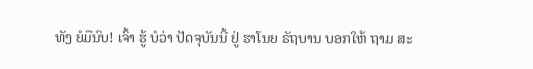ທັງ ຍໍມືນົບ! ເຈົ້າ ຮູ້ ບໍວ່າ ປັດຈຸບັນນີ້ ຢູ່ ຮາໂນຍ ຣັຖບານ ບອກໃຫ້ ຖາມ ສະ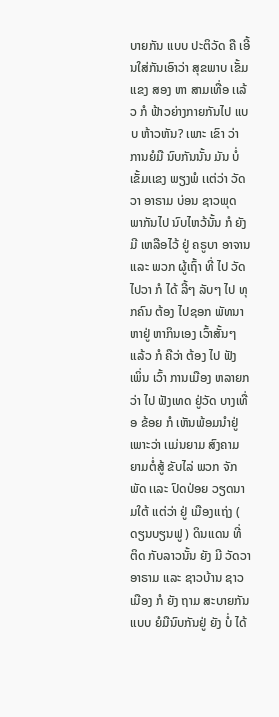ບາຍກັນ ເເບບ ປະຕິວັດ ຄື ເອີ້ນໃສ່ກັນເອົາວ່າ ສຸຂພາບ ເຂັ້ມເເຂງ ສອງ ຫາ ສາມເທື່ອ ເເລ້ວ ກໍ ຟ້າວຍ່າງກາຍກັນໄປ ເເບບ ຫ້າວຫັນ? ເພາະ ເຂົາ ວ່າ ການຍໍມື ນົບກັນນັ້ນ ມັນ ບໍ່ ເຂັ້ມເເຂງ ພຽງພໍ ເເຕ່ວ່າ ວັດວາ ອາຣາມ ບ່ອນ ຊາວພຸດ ພາກັນໄປ ນົບໄຫວ້ນັ້ນ ກໍ ຍັງ ມີ ເຫລືອໄວ້ ຢູ່ ຄຣູບາ ອາຈານ ເເລະ ພວກ ຜູ້ເຖົ້າ ທີ່ ໄປ ວັດ ໄປວາ ກໍ ໄດ້ ລີ້ໆ ລັບໆ ໄປ ທຸກຄົນ ຕ້ອງ ໄປຊອກ ພັທນາ ຫາຢູ່ ຫາກິນເອງ ເວົ້າສັ້ນໆ ເເລ້ວ ກໍ ຄືວ່າ ຕ້ອງ ໄປ ຟັງ ເພິ່ນ ເວົ້າ ການເມືອງ ຫລາຍກວ່າ ໄປ ຟັງເທດ ຢູ່ວັດ ບາງເທື່ອ ຂ້ອຍ ກໍ ເຫັນພ້ອມນໍາຢູ່ ເພາະວ່າ ເເມ່ນຍາມ ສົງຄາມ ຍາມຕໍ່ສູ້ ຂັບໄລ່ ພວກ ຈັກພັດ ເເລະ ປົດປ່ອຍ ວຽດນາມໃຕ້ ເເຕ່ວ່າ ຢູ່ ເມືອງເເຖ່ງ ( ດຽນບຽນຟູ ) ດິນເເດນ ທີ່ ຕິດ ກັບລາວນັ້ນ ຍັງ ມີ ວັດວາ ອາຣາມ ເເລະ ຊາວບ້ານ ຊາວເມືອງ ກໍ ຍັງ ຖາມ ສະບາຍກັນ ເເບບ ຍໍມືນົບກັນຢູ່ ຍັງ ບໍ່ ໄດ້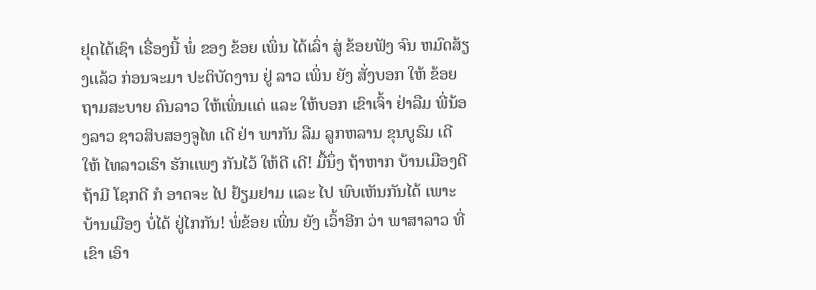ຢຸດໄດ້ເຊົາ ເຣື່ອງນີ້ ພໍ່ ຂອງ ຂ້ອຍ ເພິ່ນ ໄດ້ເລົ່າ ສູ່ ຂ້ອຍຟັງ ຈົນ ຫມົດສ້ຽງເເລ້ວ ກ່ອນຈະມາ ປະຕິບັດງານ ຢູ່ ລາວ ເພິ່ນ ຍັງ ສັ່ງບອກ ໃຫ້ ຂ້ອຍ ຖາມສະບາຍ ຄົນລາວ ໃຫ້ເພິ່ນເເດ່ ເເລະ ໃຫ້ບອກ ເຂົາເຈົ້າ ຢ່າລືມ ພີ່ນ້ອງລາວ ຊາວສິບສອງຈູໄທ ເດີ ຢ່າ ພາກັນ ລືມ ລູກຫລານ ຂຸນບູຣົມ ເດີ ໃຫ້ ໄທລາວເຮົາ ຮັກເເພງ ກັນໄວ້ ໃຫ້ດີ ເດີ! ມື້ນຶ່ງ ຖ້າຫາກ ບ້ານເມືອງດີ ຖ້າມີ ໂຊກດີ ກໍ ອາດຈະ ໄປ ຢ້ຽມຢາມ ເເລະ ໄປ ພົບເຫັນກັນໄດ້ ເພາະ ບ້ານເມືອງ ບໍ່ໄດ້ ຢູ່ໄກກັນ! ພໍ່ຂ້ອຍ ເພິ່ນ ຍັງ ເວົ້າອີກ ວ່າ ພາສາລາວ ທີ່ ເຂົາ ເອົາ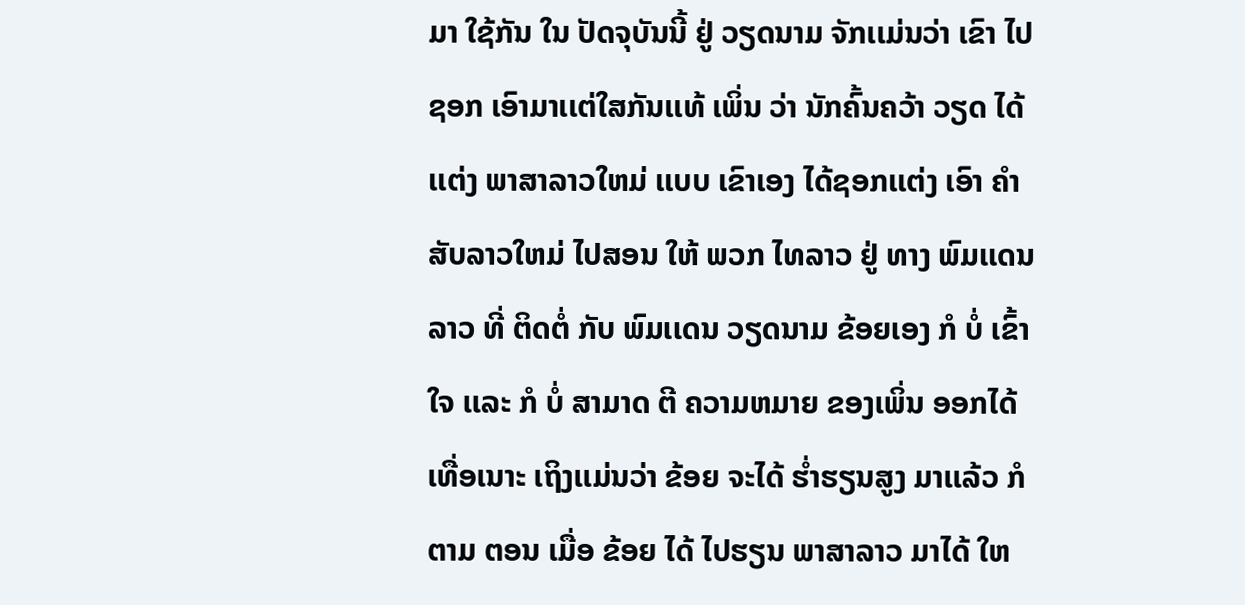ມາ ໃຊ້ກັນ ໃນ ປັດຈຸບັນນີ້ ຢູ່ ວຽດນາມ ຈັກເເມ່ນວ່າ ເຂົາ ໄປຊອກ ເອົາມາເເຕ່ໃສກັນເເທ້ ເພິ່ນ ວ່າ ນັກຄົ້ນຄວ້າ ວຽດ ໄດ້ເເຕ່ງ ພາສາລາວໃຫມ່ ເເບບ ເຂົາເອງ ໄດ້ຊອກເເຕ່ງ ເອົາ ຄໍາສັບລາວໃຫມ່ ໄປສອນ ໃຫ້ ພວກ ໄທລາວ ຢູ່ ທາງ ພົມເເດນລາວ ທີ່ ຕິດຕໍ່ ກັບ ພົມເເດນ ວຽດນາມ ຂ້ອຍເອງ ກໍ ບໍ່ ເຂົ້າໃຈ ເເລະ ກໍ ບໍ່ ສາມາດ ຕີ ຄວາມຫມາຍ ຂອງເພິ່ນ ອອກໄດ້ ເທື່ອເນາະ ເຖິງເເມ່ນວ່າ ຂ້ອຍ ຈະໄດ້ ຮໍ່າຮຽນສູງ ມາເເລ້ວ ກໍຕາມ ຕອນ ເມື່ອ ຂ້ອຍ ໄດ້ ໄປຮຽນ ພາສາລາວ ມາໄດ້ ໃຫ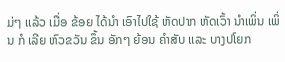ມ່ໆ ເເລ້ວ ເມື່ອ ຂ້ອຍ ໄດ້ນໍາ ເອົາໄປໃຊ້ ຫັດປາກ ຫັດເວົ້າ ນໍາເພິ່ນ ເພິ່ນ ກໍ ເລີຍ ຫົວຂວັນ ຂຶ້ນ ອັກໆ ຍ້ອນ ຄໍາສັບ ເເລະ ບາງປໂຍກ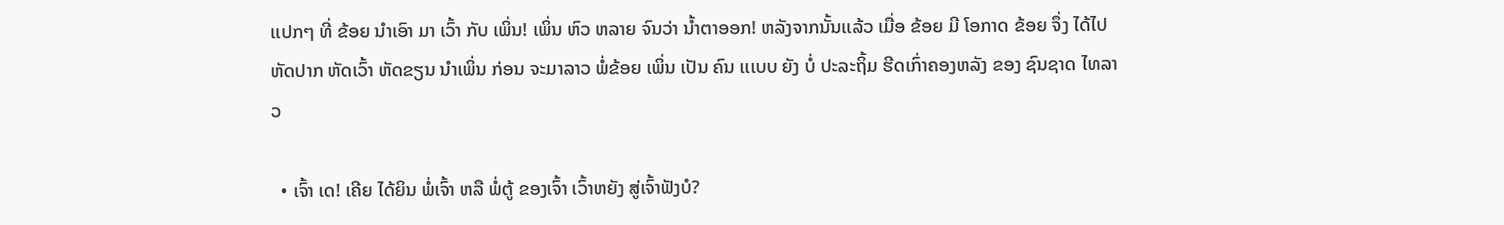ເເປກໆ ທີ່ ຂ້ອຍ ນໍາເອົາ ມາ ເວົ້າ ກັບ ເພິ່ນ! ເພິ່ນ ຫົວ ຫລາຍ ຈົນວ່າ ນໍ້າຕາອອກ! ຫລັງຈາກນັ້ນເເລ້ວ ເມື່ອ ຂ້ອຍ ມີ ໂອກາດ ຂ້ອຍ ຈຶ່ງ ໄດ້ໄປ ຫັດປາກ ຫັດເວົ້າ ຫັດຂຽນ ນໍາເພິ່ນ ກ່ອນ ຈະມາລາວ ພໍ່ຂ້ອຍ ເພິ່ນ ເປັນ ຄົນ ເເເບບ ຍັງ ບໍ່ ປະລະຖິ້ມ ຮີດເກົ່າຄອງຫລັງ ຂອງ ຊົນຊາດ ໄທລາວ

  • ເຈົ້າ ເດ! ເຄີຍ ໄດ້ຍິນ ພໍ່ເຈົ້າ ຫລື ພໍ່ຕູ້ ຂອງເຈົ້າ ເວົ້າຫຍັງ ສູ່ເຈົ້າຟັງບໍ?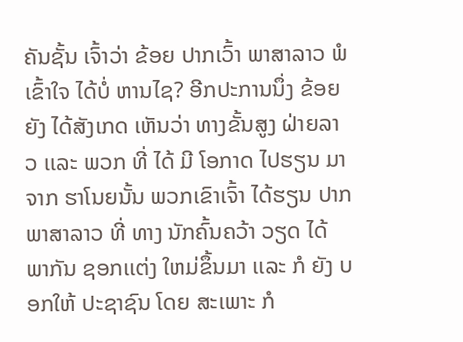ຄັນຊັ້ນ ເຈົ້າວ່າ ຂ້ອຍ ປາກເວົ້າ ພາສາລາວ ພໍ ເຂົ້າໃຈ ໄດ້ບໍ່ ຫານໄຊ? ອີກປະການນຶ່ງ ຂ້ອຍ ຍັງ ໄດ້ສັງເກດ ເຫັນວ່າ ທາງຂັ້ນສູງ ຝ່າຍລາວ ເເລະ ພວກ ທີ່ ໄດ້ ມີ ໂອກາດ ໄປຮຽນ ມາຈາກ ຮາໂນຍນັ້ນ ພວກເຂົາເຈົ້າ ໄດ້ຮຽນ ປາກ ພາສາລາວ ທີ່ ທາງ ນັກຄົ້ນຄວ້າ ວຽດ ໄດ້ ພາກັນ ຊອກເເຕ່ງ ໃຫມ່ຂຶ້ນມາ ເເລະ ກໍ ຍັງ ບອກໃຫ້ ປະຊາຊົນ ໂດຍ ສະເພາະ ກໍ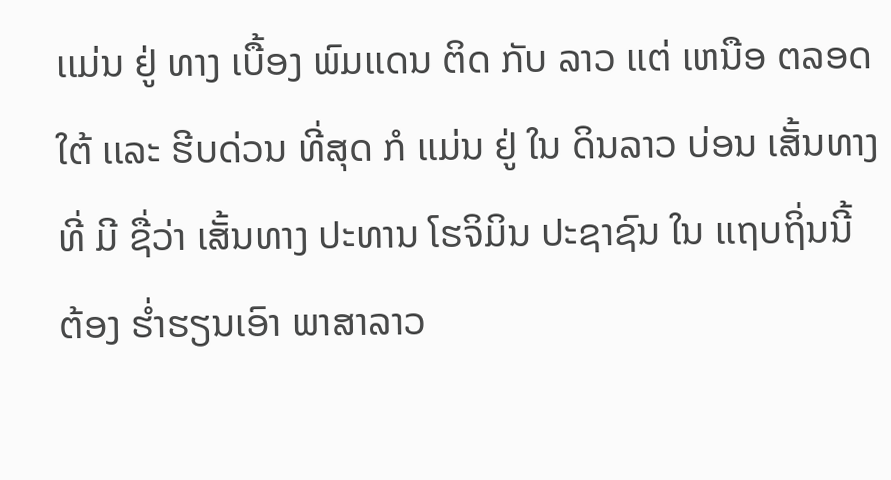ເເມ່ນ ຢູ່ ທາງ ເບື້ອງ ພົມເເດນ ຕິດ ກັບ ລາວ ເເຕ່ ເຫນືອ ຕລອດ ໃຕ້ ເເລະ ຮີບດ່ວນ ທີ່ສຸດ ກໍ ເເມ່ນ ຢູ່ ໃນ ດິນລາວ ບ່ອນ ເສັ້ນທາງ ທີ່ ມີ ຊື່ວ່າ ເສັ້ນທາງ ປະທານ ໂຮຈິມິນ ປະຊາຊົນ ໃນ ເເຖບຖິ່ນນີ້ ຕ້ອງ ຮໍ່າຮຽນເອົາ ພາສາລາວ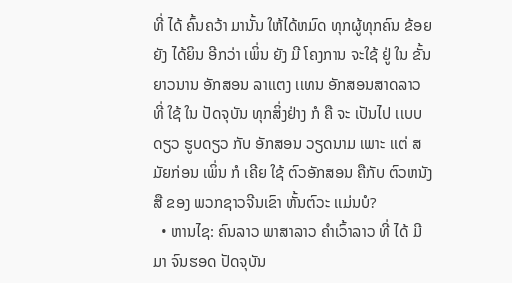ທີ່ ໄດ້ ຄົ້ນຄວ້າ ມານັ້ນ ໃຫ້ໄດ້ຫມົດ ທຸກຜູ້ທຸກຄົນ ຂ້ອຍຍັງ ໄດ້ຍິນ ອີກວ່າ ເພິ່ນ ຍັງ ມີ ໂຄງການ ຈະໃຊ້ ຢູ່ ໃນ ຂັ້ນ ຍາວນານ ອັກສອນ ລາເເຕງ ເເທນ ອັກສອນສາດລາວ ທີ່ ໃຊ້ ໃນ ປັດຈຸບັນ ທຸກສິ່ງຢ່າງ ກໍ ຄື ຈະ ເປັນໄປ ເເບບດຽວ ຮູບດຽວ ກັບ ອັກສອນ ວຽດນາມ ເພາະ ເເຕ່ ສມັຍກ່ອນ ເພິ່ນ ກໍ ເຄີຍ ໃຊ້ ຕົວອັກສອນ ຄືກັບ ຕົວຫນັງສື ຂອງ ພວກຊາວຈີນເຂົາ ຫັ້ນຕົວະ ເເມ່ນບໍ?
  • ຫານໄຊ: ຄົນລາວ ພາສາລາວ ຄໍາເວົ້າລາວ ທີ່ ໄດ້ ມີມາ ຈົນຮອດ ປັດຈຸບັນ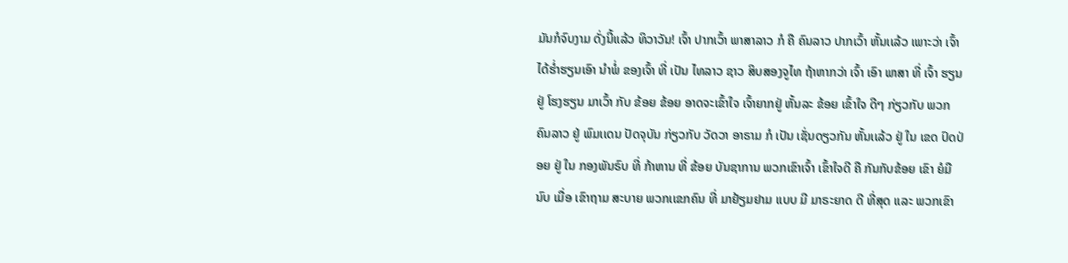ມັນກໍຈົບງາມ ດັ່ງນີ້ເເລ້ວ ທິວາວັນ! ເຈົ້າ ປາກເວົ້າ ພາສາລາວ ກໍ ຄື ຄົນລາວ ປາກເວົ້າ ຫັ້ນເເລ້ວ ເພາະວ່າ ເຈົ້າ ໄດ້ຮໍ່າຮຽນເອົາ ນໍາພໍ່ ຂອງເຈົ້າ ທີ່ ເປັນ ໄທລາວ ຊາວ ສິບສອງຈູໄທ ຖ້າຫາກວ່າ ເຈົ້າ ເອົາ ພາສາ ທີ່ ເຈົ້າ ຮຽນ ຢູ່ ໂຮງຮຽນ ມາເວົ້າ ກັບ ຂ້ອຍ ຂ້ອຍ ອາດຈະເຂົ້າໃຈ ເຈົ້າຍາກຢູ່ ຫັ້ນລະ ຂ້ອຍ ເຂົ້າໃຈ ດີໆ ກ່ຽວກັບ ພວກ ຄົນລາວ ຢູ່ ພົມເເດນ ປັດຈຸບັນ ກ່ຽວກັບ ວັດວາ ອາຣາມ ກໍ ເປັນ ເຊັ່ນດຽວກັນ ຫັ້ນເເລ້ວ ຢູ່ ໃນ ເຂດ ປົດປ່ອຍ ຢູ່ ໃນ ກອງພັນຣົບ ທີ່ ກ້າຫານ ທີ່ ຂ້ອຍ ບັນຊາການ ພວກເຂົາເຈົ້າ ເຂົ້າໃຈດີ ຄື ກັນກັບຂ້ອຍ ເຂົາ ຍໍມືນົບ ເມື່ອ ເຂົາຖາມ ສະບາຍ ພວກເເຂກຄົນ ທີ່ ມາຢ້ຽມຢາມ ເເບບ ມີ ມາຣະຍາດ ດີ ທີ່ສຸດ ເເລະ ພວກເຂົາ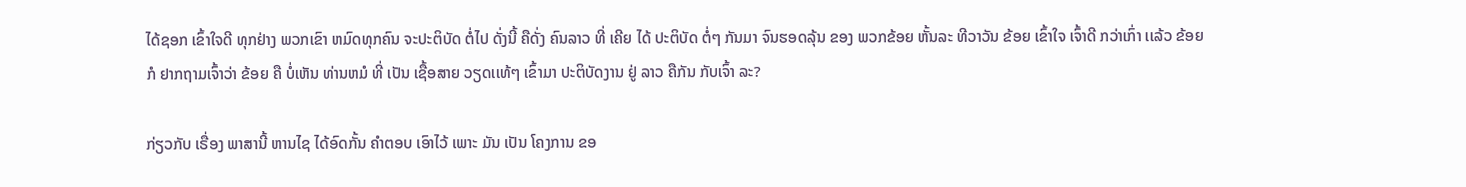ໄດ້ຊອກ ເຂົ້າໃຈດີ ທຸກຢ່າງ ພວກເຂົາ ຫມົດທຸກຄົນ ຈະປະຕິບັດ ຕໍ່ໄປ ດັ່ງນີ້ ຄືດັ່ງ ຄົນລາວ ທີ່ ເຄີຍ ໄດ້ ປະຕິບັດ ຕໍ່ໆ ກັນມາ ຈົນຮອດລຸ້ນ ຂອງ ພວກຂ້ອຍ ຫັ້ນລະ ທີວາວັນ ຂ້ອຍ ເຂົ້າໃຈ ເຈົ້າດີ ກວ່າເກົ່າ ເເລ້ວ ຂ້ອຍ ກໍ ຢາກຖາມເຈົ້າວ່າ ຂ້ອຍ ຄື ບໍ່ເຫັນ ທ່ານຫມໍ ທີ່ ເປັນ ເຊື້ອສາຍ ວຽດເເທ້ໆ ເຂົ້າມາ ປະຕິບັດງານ ຢູ່ ລາວ ຄືກັນ ກັບເຈົ້າ ລະ?

ກ່ຽວກັບ ເຣື່ອງ ພາສານີ້ ຫານໄຊ ໄດ້ອົດກັ້ນ ຄໍາຕອບ ເອົາໄວ້ ເພາະ ມັນ ເປັນ ໂຄງການ ຂອ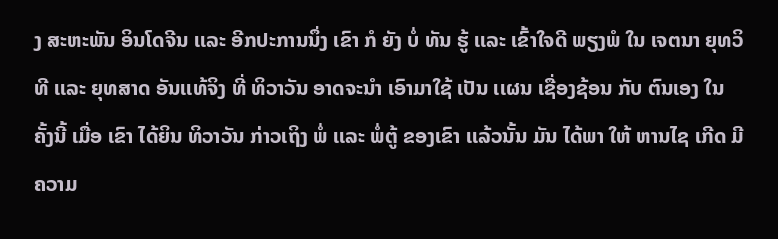ງ ສະຫະພັນ ອິນໂດຈີນ ເເລະ ອີກປະການນຶ່ງ ເຂົາ ກໍ ຍັງ ບໍ່ ທັນ ຮູ້ ເເລະ ເຂົ້າໃຈດີ ພຽງພໍ ໃນ ເຈຕນາ ຍຸທວິທີ ເເລະ ຍຸທສາດ ອັນເເທ້ຈິງ ທີ່ ທິວາວັນ ອາດຈະນໍາ ເອົາມາໃຊ້ ເປັນ ເເຜນ ເຊື່ອງຊ້ອນ ກັບ ຕົນເອງ ໃນ ຄັ້ງນີ້ ເມື່ອ ເຂົາ ໄດ້ຍິນ ທິວາວັນ ກ່າວເຖິງ ພໍ່ ເເລະ ພໍ່ຕູ້ ຂອງເຂົາ ເເລ້ວນັ້ນ ມັນ ໄດ້ພາ ໃຫ້ ຫານໄຊ ເກີດ ມີ ຄວາມ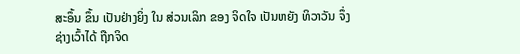ສະອຶ້ນ ຂຶ້ນ ເປັນຢ່າງຍິ່ງ ໃນ ສ່ວນເລິກ ຂອງ ຈິດໃຈ ເປັນຫຍັງ ທິວາວັນ ຈຶ່ງ ຊ່າງເວົ້າໄດ້ ຖືກຈິດ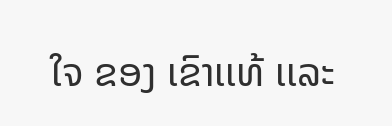ໃຈ ຂອງ ເຂົາເເທ້ ເເລະ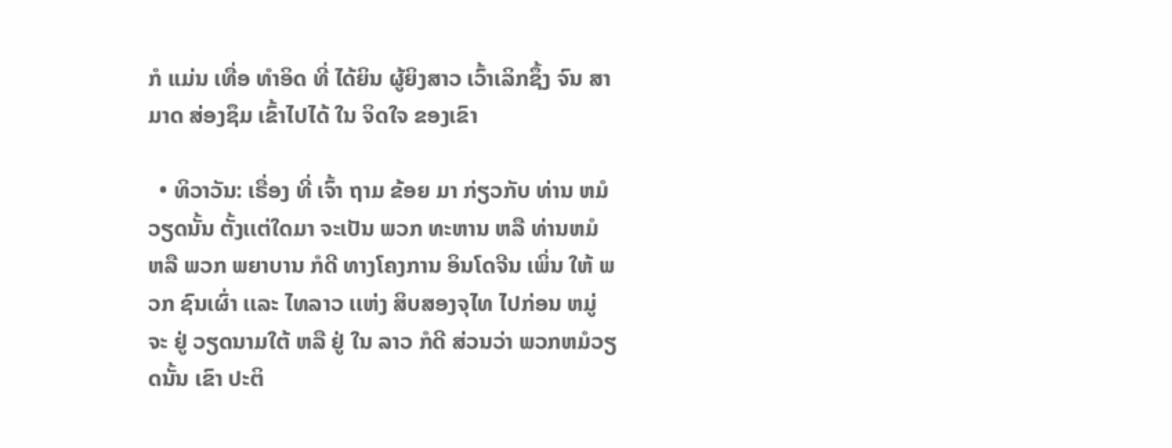ກໍ ເເມ່ນ ເທື່ອ ທໍາອິດ ທີ່ ໄດ້ຍິນ ຜູ້ຍິງສາວ ເວົ້າເລິກຊຶ້ງ ຈົນ ສາມາດ ສ່ອງຊຶມ ເຂົ້າໄປໄດ້ ໃນ ຈິດໃຈ ຂອງເຂົາ

  • ທິວາວັນ: ເຣື່ອງ ທີ່ ເຈົ້າ ຖາມ ຂ້ອຍ ມາ ກ່ຽວກັບ ທ່ານ ຫມໍວຽດນັ້ນ ຕັ້ງເເຕ່ໃດມາ ຈະເປັນ ພວກ ທະຫານ ຫລື ທ່ານຫມໍ ຫລື ພວກ ພຍາບານ ກໍດີ ທາງໂຄງການ ອິນໂດຈີນ ເພິ່ນ ໃຫ້ ພວກ ຊົນເຜົ່າ ເເລະ ໄທລາວ ເເຫ່ງ ສິບສອງຈຸໄທ ໄປກ່ອນ ຫມູ່ ຈະ ຢູ່ ວຽດນາມໃຕ້ ຫລື ຢູ່ ໃນ ລາວ ກໍດີ ສ່ວນວ່າ ພວກຫມໍວຽດນັ້ນ ເຂົາ ປະຕິ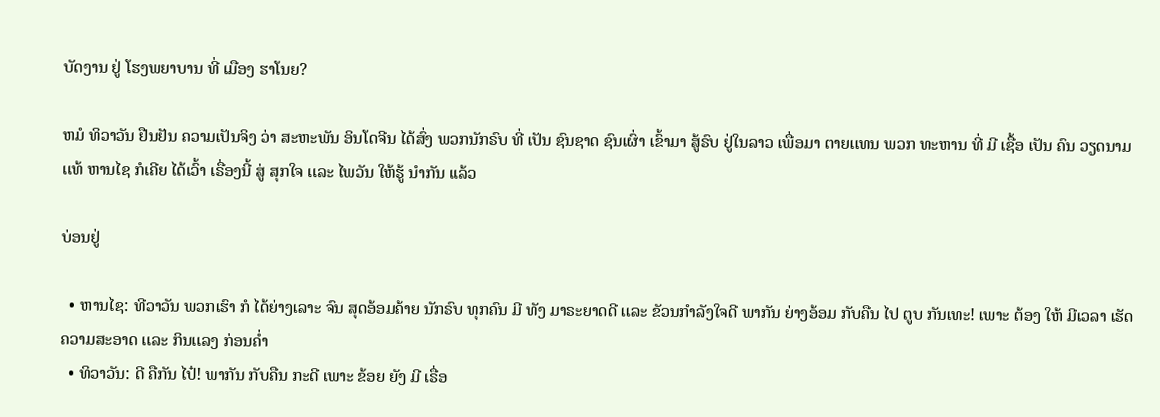ບັດງານ ຢູ່ ໂຮງພຍາບານ ທີ່ ເມືອງ ຮາໂນຍ?

ຫມໍ ທິວາວັນ ຢືນຢັນ ຄວາມເປັນຈິງ ວ່າ ສະຫະພັນ ອິນໂດຈີນ ໄດ້ສົ່ງ ພວກນັກຣົບ ທີ່ ເປັນ ຊົນຊາດ ຊົນເຜົ່າ ເຂົ້າມາ ສູ້ຣົບ ຢູ່ໃນລາວ ເພື່ອມາ ຕາຍເເທນ ພວກ ທະຫານ ທີ່ ມີ ເຊື້ອ ເປັນ ຄົນ ວຽດນາມເເທ້ ຫານໄຊ ກໍເຄີຍ ໄດ້ເວົ້າ ເຣື່ອງນີ້ ສູ່ ສຸກໃຈ ເເລະ ໄພວັນ ໃຫ້ຮູ້ ນໍາກັນ ເເລ້ວ

ບ່ອນຢູ່

  • ຫານໄຊ: ທີວາວັນ ພວກເຮົາ ກໍ ໄດ້ຍ່າງເລາະ ຈົນ ສຸດອ້ອມຄ້າຍ ນັກຣົບ ທຸກຄົນ ມີ ທັງ ມາຣະຍາດດີ ເເລະ ຂັວນກໍາລັງໃຈດີ ພາກັນ ຍ່າງອ້ອມ ກັບຄືນ ໄປ ຕູບ ກັນເທະ! ເພາະ ຕ້ອງ ໃຫ້ ມີເວລາ ເຮັດ ຄວາມສະອາດ ເເລະ ກິນເເລງ ກ່ອນຄໍ່າ
  • ທິວາວັນ: ດີ ຄືກັນ ໄປ໋! ພາກັນ ກັບຄືນ ກະດີ ເພາະ ຂ້ອຍ ຍັງ ມີ ເຣື່ອ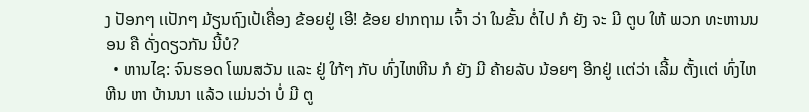ງ ປັອກໆ ເເປັກໆ ມ້ຽນຖົງເປ້ເຄື່ອງ ຂ້ອຍຢູ່ ເອີ! ຂ້ອຍ ຢາກຖາມ ເຈົ້າ ວ່າ ໃນຂັ້ນ ຕໍ່ໄປ ກໍ ຍັງ ຈະ ມີ ຕູບ ໃຫ້ ພວກ ທະຫານນອນ ຄື ດັ່ງດຽວກັນ ນີ້ບໍ?
  • ຫານໄຊ: ຈົນຮອດ ໂພນສວັນ ເເລະ ຢູ່ ໃກ້ໆ ກັບ ທົ່ງໄຫຫີນ ກໍ ຍັງ ມີ ຄ້າຍລັບ ນ້ອຍໆ ອີກຢູ່ ເເຕ່ວ່າ ເລີ້ມ ຕັ້ງເເຕ່ ທົ່ງໄຫຫີນ ຫາ ບ້ານນາ ເເລ້ວ ເເມ່ນວ່າ ບໍ່ ມີ ຕູ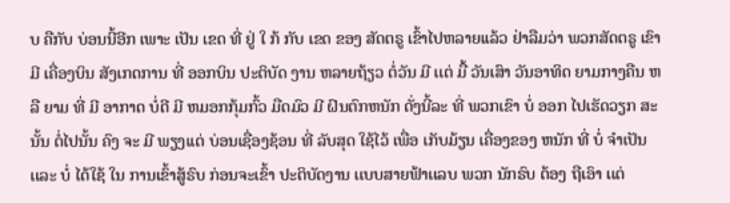ບ ຄືກັບ ບ່ອນນີ້ອີກ ເພາະ ເປັນ ເຂດ ທີ່ ຢູ່ ໃ ກ້ ກັບ ເຂດ ຂອງ ສັດຕຣູ ເຂົ້າໄປຫລາຍເເລ້ວ ຢ່າລືມວ່າ ພວກສັດຕຣູ ເຂົາ ມີ ເຄື່ອງບິນ ສັງເກດການ ທີ່ ອອກບິນ ປະຕິບັດ ງານ ຫລາຍຖ້ຽວ ຕໍ່ວັນ ມີ ເເຕ່ ມື້ ວັນເສົາ ວັນອາທິດ ຍາມກາງຄືນ ຫລື ຍາມ ທີ່ ມີ ອາກາດ ບໍ່ດີ ມີ ຫມອກກຸ້ມກົ້ວ ມືດມົວ ມີ ຝົນຕົກຫນັກ ດັ່ງນີ້ລະ ທີ່ ພວກເຂົາ ບໍ່ ອອກ ໄປເຮັດວຽກ ສະນັ້ນ ຕໍ່ໄປນັ້ນ ຄົງ ຈະ ມີ ພຽງເເຕ່ ບ່ອນເຊື່ອງຊ້ອນ ທີ່ ລັບສຸດ ໃຊ້ໄວ້ ເພື່ອ ເກັບມ້ຽນ ເຄື່ອງຂອງ ຫນັກ ທີ່ ບໍ່ ຈໍາເປັນ ເເລະ ບໍ່ ໄດ້ໃຊ້ ໃນ ການເຂົ້າສູ້ຣົບ ກ່ອນຈະເຂົ້າ ປະຕິບັດງານ ເເບບສາຍຟ້າເເລບ ພວກ ນັກຣົບ ຕ້ອງ ຖືເອົາ ເເຕ່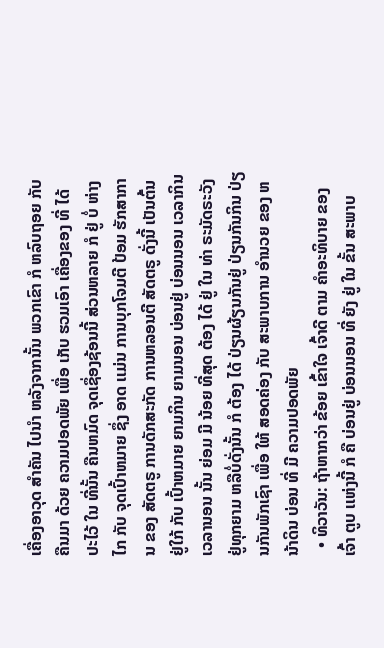ເຄື່ອງອາວຸດ ສໍາຄັນ ໄປນໍາ ຫລັງຈາກນັ້ນ ພວກເຂົາ ກໍ ຫລົບຖອຍ ກັບຄືນມາ ດ້ວຍ ຄວາມປອດພັຍ ເພື່ອ ເກັບ ຮວມເອົາ ເຄື່ອງຂອງ ທີ່ ໄດ້ ປະໄວ້ ໃນ ທີ່ນັ້ນ ຄືນຫມົດ ຈຸດເຊຶ່ອງຊ້ອນນີ້ ສ່ວນຫລາຍ ກໍ ຢູ່ ບໍ່ ຫ່າງໄກ ກັບ ຈຸດເປົ້າຫມາຍ ຊຶ່ງ ອາດ ເເມ່ນ ການບຸກໂຈມຕີ ປ້ອມ ຮັກສາການ ຂອງ ສັດຕຣູ ການດັກສະກັດ ການຫລອນຕີ ສັດຕຣູ ດັ່ງນີ້ ເປັນຕົ້ນ ຢູ່ໃກ້ ກັບ ເປົ້າຫມາຍ ຍາມກິນ ຍາມນອນ ບ່ອນຢູ່ ບ່ອນນອນ ເວລາກິນ ເວລານອນ ນັ້ນ ຍ່ອມ ມີ ນ້ອຍ ທີ່ສຸດ ຕ້ອງ ໄດ້ ຢູ່ ໃນ ທ່າ ຣະມັດຣະວັງ ຢູ່ທຸກຍາມ ຫລືບໍ່ດັ່ງນັ້ນ ກໍ ຕ້ອງ ໄດ້ ປ່ຽນຜ້ຽນກັນຢູ່ ປ່ຽນກັນກິນ ປ່ຽນກັນພັກເຊົາ ເພື່ອ ໃຫ້ ສອດຄ່ອງ ກັບ ສະພາບການ ອໍານວຍ ຂອງ ຫນ້າດິນ ບ່ອນ ທີ່ ມີ ຄວາມປອດພັຍ
  • ທິວາວັນ: ຖ້າຫາກວ່າ ຂ້ອຍ ເຂົ້າໃຈ ເຈົ້າດີ ຕາມ ຄໍາອະທິບາຍ ຂອງເຈົ້າ ຕູບ ເເຫ່ງນີ້ ກໍ ຄື ບ່ອນຢູ່ ບ່ອນນອນ ທີ່ ຍັງ ຢູ່ ໃນ ຂັ້ນ ສະພາບ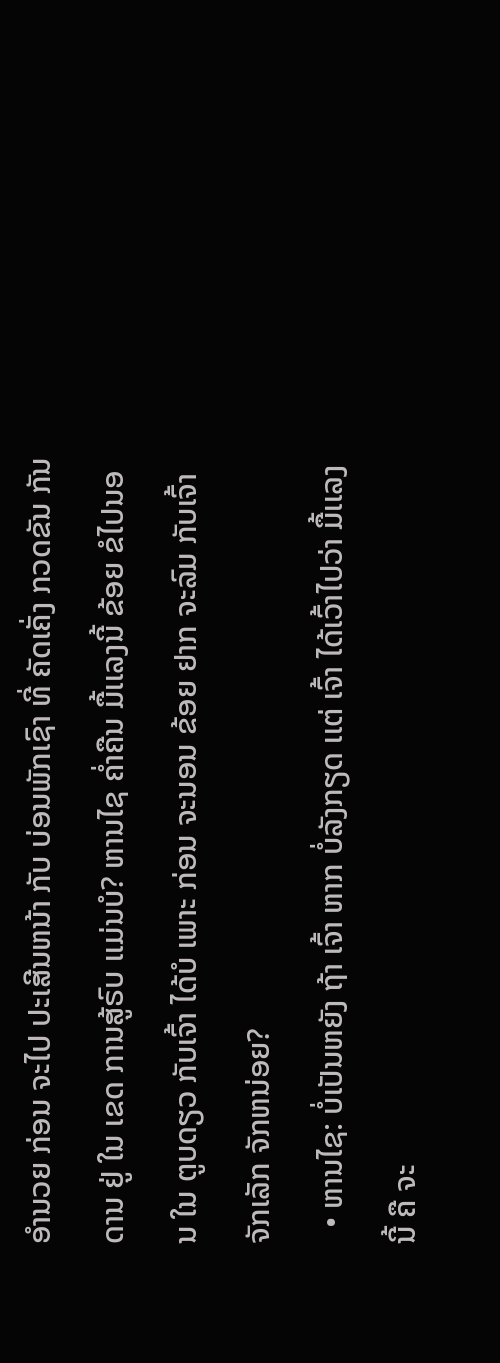ອໍານວຍ ກ່ອນ ຈະໄປ ປະເສີນຫນ້າ ກັບ ບ່ອນພັກເຊົາ ທີ່ ຄັດເຄັ່ງ ກວດຂັນ ກັນດານ ຢູ່ ໃນ ເຂດ ການສູ້ຣົບ ເເມ່ນບໍ? ຫານໄຊ ຄໍ່າຄືນ ມື້ເເລງນີ້ ຂ້ອຍ ຂໍໄປນອນ ໃນ ຕູບດຽວ ກັບເຈົ້າ ໄດ້ບໍ ເພາະ ກ່ອນ ຈະນອນ ຂ້ອຍ ຢາກ ຈະລົມ ກັບເຈົ້າ ຈັກເລັກ ຈັກຫນ່ອຍ?
  • ຫານໄຊ: ບໍ່ເປັນຫຍັງ ຖ້າ ເຈົ້າ ຫາກ ບໍ່ລັງກຽດ ເເຕ່ ເຈົ້າ ໄດ້ເວົ້າໄປວ່າ ມື້ເເລງນີ້ ຄື ຈະ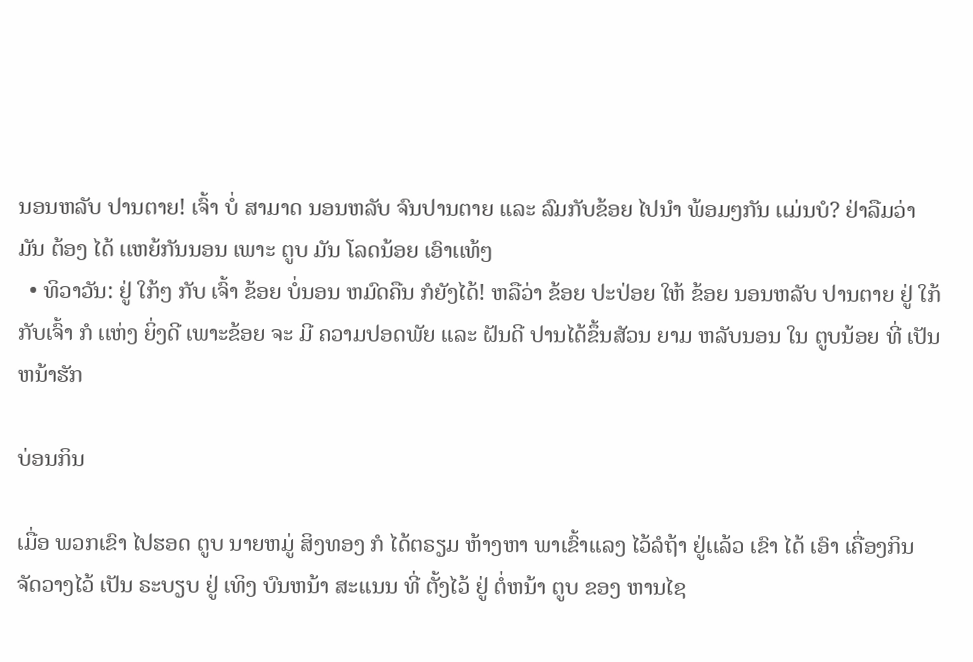ນອນຫລັບ ປານຕາຍ! ເຈົ້າ ບໍ່ ສາມາດ ນອນຫລັບ ຈົນປານຕາຍ ເເລະ ລົມກັບຂ້ອຍ ໄປນໍາ ພ້ອມໆກັນ ເເມ່ນບໍ? ຢ່າລືມວ່າ ມັນ ຕ້ອງ ໄດ້ ເເຫຍ້ກັນນອນ ເພາະ ຕູບ ມັນ ໂລດນ້ອຍ ເອົາເເທ້ໆ
  • ທິວາວັນ: ຢູ່ ໃກ້ໆ ກັບ ເຈົ້າ ຂ້ອຍ ບໍ່ນອນ ຫມົດຄືນ ກໍຍັງໄດ້! ຫລືວ່າ ຂ້ອຍ ປະປ່ອຍ ໃຫ້ ຂ້ອຍ ນອນຫລັບ ປານຕາຍ ຢູ່ ໃກ້ກັບເຈົ້າ ກໍ ເເຫ່ງ ຍິ່ງດີ ເພາະຂ້ອຍ ຈະ ມີ ຄວາມປອດພັຍ ເເລະ ຝັນດີ ປານໄດ້ຂຶ້ນສັວນ ຍາມ ຫລັບນອນ ໃນ ຕູບນ້ອຍ ທີ່ ເປັນຫນ້າຮັກ

ບ່ອນກິນ

ເມື່ອ ພວກເຂົາ ໄປຮອດ ຕູບ ນາຍຫມູ່ ສິງທອງ ກໍ ໄດ້ຕຣຽມ ຫ້າງຫາ ພາເຂົ້າເເລງ ໄວ້ລໍຖ້າ ຢູ່ເເລ້ວ ເຂົາ ໄດ້ ເອົາ ເຄື່ອງກິນ ຈັດວາງໄວ້ ເປັນ ຣະບຽບ ຢູ່ ເທິງ ບົນຫນ້າ ສະເເນນ ທີ່ ຕັ້ງໄວ້ ຢູ່ ຕໍ່ຫນ້າ ຕູບ ຂອງ ຫານໄຊ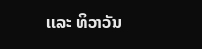ເເລະ ທິວາວັນ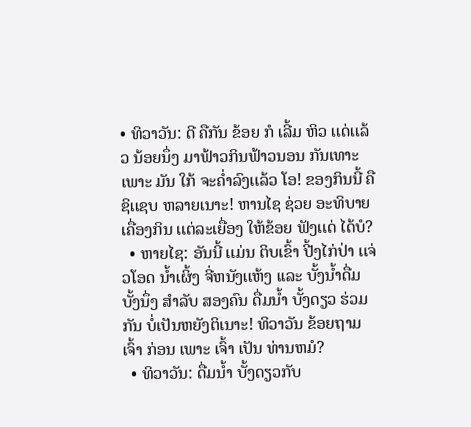• ທິວາວັນ: ດີ ຄືກັນ ຂ້ອຍ ກໍ ເລີ້ມ ຫິວ ເເດ່ເເລ້ວ ນ້ອຍນຶ່ງ ມາຟ້າວກິນຟ້າວນອນ ກັນເທາະ ເພາະ ມັນ ໃກ້ ຈະຄໍ່າລົງເເລ້ວ ໂອ! ຂອງກິນນີ້ ຄື ຊິເເຊບ ຫລາຍເນາະ! ຫານໄຊ ຊ່ວຍ ອະທິບາຍ ເຄື່ອງກິນ ເເຕ່ລະເຍື່ອງ ໃຫ້ຂ້ອຍ ຟັງເເດ່ ໄດ້ບໍ?
  • ຫາຍໄຊ: ອັນນີ້ ເເມ່ນ ຕິບເຂົ້າ ປີ້ງໄກ່ປ່າ ເເຈ່ວໂອດ ນໍ້າເຜິ້ງ ຈີ່ຫນັງເເຫ້ງ ເເລະ ບັ້ງນໍ້າດື່ມບັ້ງນຶ່ງ ສໍາລັບ ສອງຄົນ ດື່ມນໍ້າ ບັ້ງດຽວ ຮ່ວມກັນ ບໍ່ເປັນຫຍັງຕິເນາະ! ທິວາວັນ ຂ້ອຍຖາມ ເຈົ້າ ກ່ອນ ເພາະ ເຈົ້າ ເປັນ ທ່ານຫມໍ?
  • ທິວາວັນ: ດື່ມນໍ້າ ບັ້ງດຽວກັບ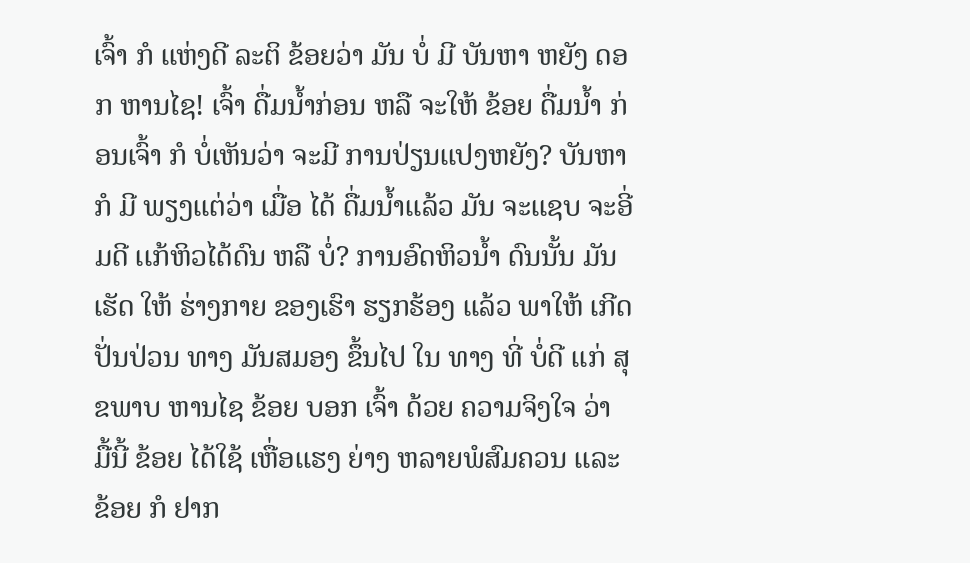ເຈົ້າ ກໍ ເເຫ່ງດີ ລະຕິ ຂ້ອຍວ່າ ມັນ ບໍ່ ມີ ບັນຫາ ຫຍັງ ດອກ ຫານໄຊ! ເຈົ້າ ດື່ມນໍ້າກ່ອນ ຫລື ຈະໃຫ້ ຂ້ອຍ ດື່ມນໍ້າ ກ່ອນເຈົ້າ ກໍ ບໍ່ເຫັນວ່າ ຈະມີ ການປ່ຽນເເປງຫຍັງ? ບັນຫາ ກໍ ມີ ພຽງເເຕ່ວ່າ ເມື່ອ ໄດ້ ດື່ມນໍ້າເເລ້ວ ມັນ ຈະເເຊບ ຈະອີ່ມດີ ເເກ້ຫິວໄດ້ດົນ ຫລື ບໍ່? ການອົດຫິວນໍ້າ ດົນນັ້ນ ມັນ ເຮັດ ໃຫ້ ຮ່າງກາຍ ຂອງເຮົາ ຮຽກຮ້ອງ ເເລ້ວ ພາໃຫ້ ເກີດປັ່ນປ່ວນ ທາງ ມັນສມອງ ຂຶ້ນໄປ ໃນ ທາງ ທີ່ ບໍ່ດີ ເເກ່ ສຸຂພາບ ຫານໄຊ ຂ້ອຍ ບອກ ເຈົ້າ ດ້ວຍ ຄວາມຈິງໃຈ ວ່າ ມື້ນີ້ ຂ້ອຍ ໄດ້ໃຊ້ ເຫື່ອເເຮງ ຍ່າງ ຫລາຍພໍສົມຄວນ ເເລະ ຂ້ອຍ ກໍ ຢາກ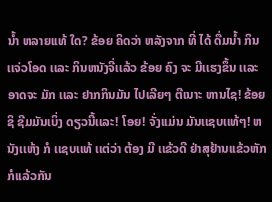ນໍ້າ ຫລາຍເເທ້ ໃດ? ຂ້ອຍ ຄິດວ່າ ຫລັງຈາກ ທີ່ ໄດ້ ດື່ມນໍ້າ ກິນເເຈ່ວໂອດ ເເລະ ກິນຫນັງຈີ່ເເລ້ວ ຂ້ອຍ ຄົງ ຈະ ມີເເຮງຂຶ້ນ ເເລະ ອາດຈະ ມັກ ເເລະ ຢາກກິນມັນ ໄປເລີຍໆ ຕີເນາະ ຫານໄຊ! ຂ້ອຍ ຊິ ຊີມມັນເບິ່ງ ດຽວນີ້ເເລະ! ໂອຍ! ຈັ່ງເເມ່ນ ມັນເເຊບເເທ້ໆ! ຫນັງເເຫ້ງ ກໍ ເເຊບເເທ້ ເເຕ່ວ່າ ຕ້ອງ ມີ ເເຂ້ວດີ ຢ່າສຸຢ້ານເເຂ້ວຫັກ ກໍເເລ້ວກັນ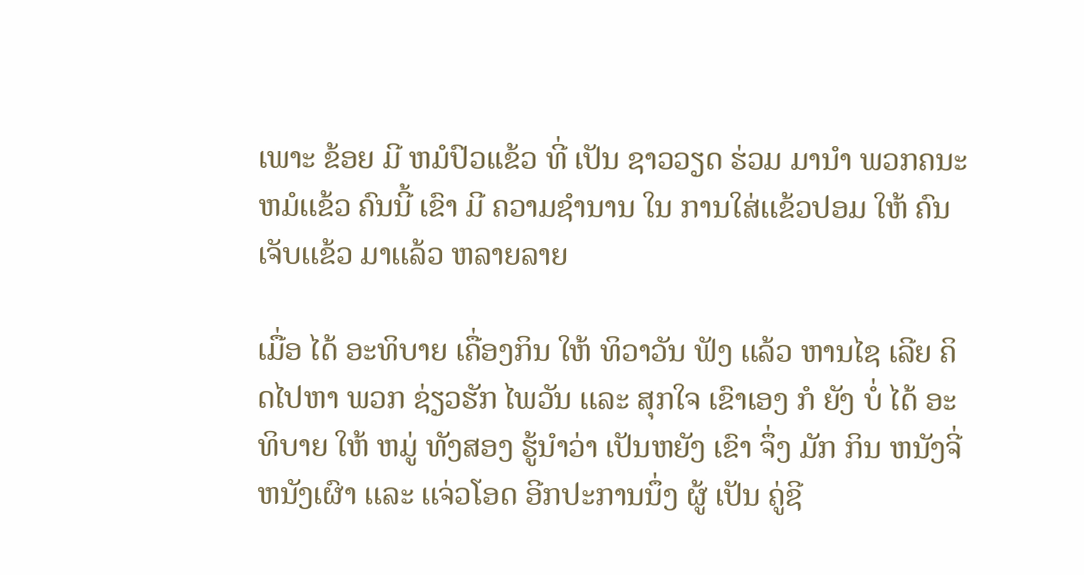ເພາະ ຂ້ອຍ ມີ ຫມໍປົວເເຂ້ວ ທີ່ ເປັນ ຊາວວຽດ ຮ່ວມ ມານໍາ ພວກຄນະ ຫມໍເເຂ້ວ ຄົນນີ້ ເຂົາ ມີ ຄວາມຊໍານານ ໃນ ການໃສ່ເເຂ້ວປອມ ໃຫ້ ຄົນເຈັບເເຂ້ວ ມາເເລ້ວ ຫລາຍລາຍ

ເມື່ອ ໄດ້ ອະທິບາຍ ເຄື່ອງກິນ ໃຫ້ ທິວາວັນ ຟັງ ເເລ້ວ ຫານໄຊ ເລີຍ ຄິດໄປຫາ ພວກ ຊ່ຽວຮັກ ໄພວັນ ເເລະ ສຸກໃຈ ເຂົາເອງ ກໍ ຍັງ ບໍ່ ໄດ້ ອະທິບາຍ ໃຫ້ ຫມູ່ ທັງສອງ ຮູ້ນໍາວ່າ ເປັນຫຍັງ ເຂົາ ຈຶ່ງ ມັກ ກິນ ຫນັງຈີ່ຫນັງເຜົາ ເເລະ ເເຈ່ວໂອດ ອີກປະການນຶ່ງ ຜູ້ ເປັນ ຄູ່ຊີ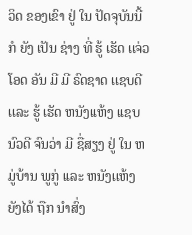ວິດ ຂອງເຂົາ ຢູ່ ໃນ ປັດຈຸບັນນີ້ ກໍ ຍັງ ເປັນ ຊ່າງ ທີ່ ຮູ້ ເຮັດ ເເຈ່ວໂອດ ອັນ ມີ ມີ ຣົດຊາດ ເເຊບດີ ເເລະ ຮູ້ ເຮັດ ຫນັງເເຫ້ງ ເເຊບນົວດີ ຈົນວ່າ ມີ ຊື່ສຽງ ຢູ່ ໃນ ຫມູ່ບ້ານ ພູກູ່ ເເລະ ຫນັງເເຫ້ງ ຍັງໄດ້ ຖືກ ນໍາສົ່ງ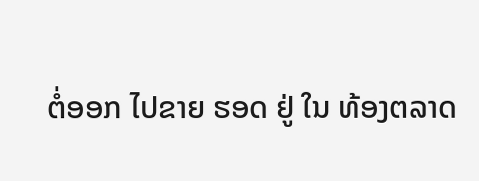ຕໍ່ອອກ ໄປຂາຍ ຮອດ ຢູ່ ໃນ ທ້ອງຕລາດ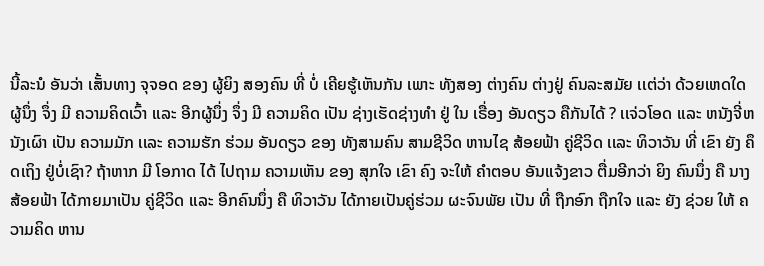ນີ້ລະນໍ ອັນວ່າ ເສັ້ນທາງ ຈຸຈອດ ຂອງ ຜູ້ຍິງ ສອງຄົນ ທີ່ ບໍ່ ເຄີຍຮູ້ເຫັນກັນ ເພາະ ທັງສອງ ຕ່າງຄົນ ຕ່າງຢູ່ ຄົນລະສມັຍ ເເຕ່ວ່າ ດ້ວຍເຫດໃດ ຜູ້ນຶ່ງ ຈຶ່ງ ມີ ຄວາມຄິດເວົ້າ ເເລະ ອີກຜູ້ນຶ່ງ ຈຶ່ງ ມີ ຄວາມຄິດ ເປັນ ຊ່າງເຮັດຊ່າງທໍາ ຢູ່ ໃນ ເຣື່ອງ ອັນດຽວ ຄືກັນໄດ້ ? ເເຈ່ວໂອດ ເເລະ ຫນັງຈີ່ຫນັງເຜົາ ເປັນ ຄວາມມັກ ເເລະ ຄວາມຮັກ ຮ່ວມ ອັນດຽວ ຂອງ ທັງສາມຄົນ ສາມຊີວິດ ຫານໄຊ ສ້ອຍຟ້າ ຄູ່ຊີວິດ ເເລະ ທິວາວັນ ທີ່ ເຂົາ ຍັງ ຄຶດເຖິງ ຢູ່ບໍ່ເຊົາ? ຖ້າຫາກ ມີ ໂອກາດ ໄດ້ ໄປຖາມ ຄວາມເຫັນ ຂອງ ສຸກໃຈ ເຂົາ ຄົງ ຈະໃຫ້ ຄໍາຕອບ ອັນເເຈ້ງຂາວ ຕື່ມອີກວ່າ ຍິງ ຄົນນຶ່ງ ຄື ນາງ ສ້ອຍຟ້າ ໄດ້ກາຍມາເປັນ ຄູ່ຊີວິດ ເເລະ ອີກຄົນນຶ່ງ ຄື ທິວາວັນ ໄດ້ກາຍເປັນຄູ່ຮ່ວມ ຜະຈົນພັຍ ເປັນ ທີ່ ຖືກອົກ ຖືກໃຈ ເເລະ ຍັງ ຊ່ວຍ ໃຫ້ ຄວາມຄິດ ຫານ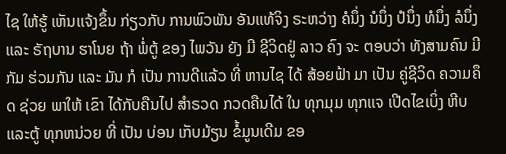ໄຊ ໃຫ້ຮູ້ ເຫັນເເຈ້ງຂຶ້ນ ກ່ຽວກັບ ການພົວພັນ ອັນເເທ້ຈິງ ຣະຫວ່າງ ຄໍນຶ່ງ ນໍນຶ່ງ ປໍນຶ່ງ ທໍນຶ່ງ ລໍນຶ່ງ ເເລະ ຣັຖບານ ຮາໂນຍ ຖ້າ ພໍ່ຕູ້ ຂອງ ໄພວັນ ຍັງ ມີ ຊີວິດຢູ່ ລາວ ຄົງ ຈະ ຕອບວ່າ ທັງສາມຄົນ ມີ ກັມ ຮ່ວມກັນ ເເລະ ມັນ ກໍ ເປັນ ການດີເເລ້ວ ທີ່ ຫານໄຊ ໄດ້ ສ້ອຍຟ້າ ມາ ເປັນ ຄູ່ຊີວິດ ຄວາມຄຶດ ຊ່ວຍ ພາໃຫ້ ເຂົາ ໄດ້ກັບຄືນໄປ ສໍາຣວດ ກວດຄືນໄດ້ ໃນ ທຸກມຸມ ທຸກເເຈ ເປີດໄຂເບິ່ງ ຫີບເເລະຕູ້ ທຸກຫນ່ວຍ ທີ່ ເປັນ ບ່ອນ ເກັບມ້ຽນ ຂໍ້ມູນເດີມ ຂອ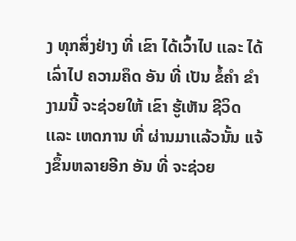ງ ທຸກສິ່ງຢ່າງ ທີ່ ເຂົາ ໄດ້ເວົ້າໄປ ເເລະ ໄດ້ເລົ່າໄປ ຄວາມຄຶດ ອັນ ທີ່ ເປັນ ຂໍ້ຄໍາ ຂໍາງາມນີ້ ຈະຊ່ວຍໃຫ້ ເຂົາ ຮູ້ເຫັນ ຊີວິດ ເເລະ ເຫດການ ທີ່ ຜ່ານມາເເລ້ວນັ້ນ ເເຈ້ງຂຶ້ນຫລາຍອີກ ອັນ ທີ່ ຈະຊ່ວຍ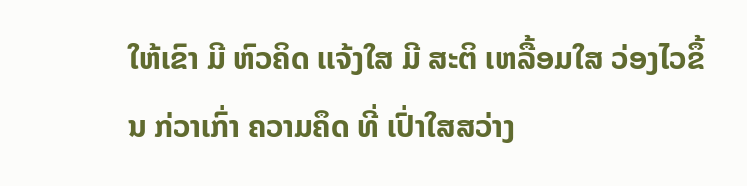ໃຫ້ເຂົາ ມີ ຫົວຄິດ ເເຈ້ງໃສ ມີ ສະຕິ ເຫລື້ອມໃສ ວ່ອງໄວຂຶ້ນ ກ່ວາເກົ່າ ຄວາມຄຶດ ທີ່ ເປົ່າໃສສວ່າງ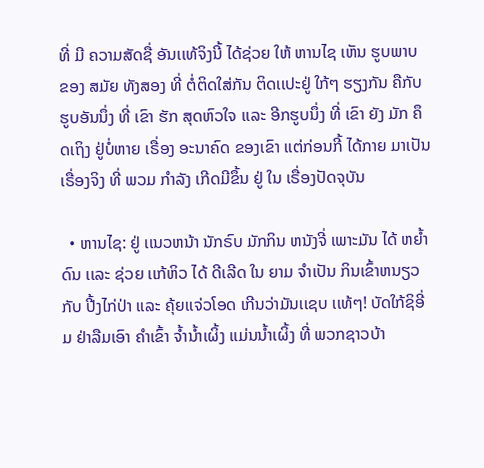ທີ່ ມີ ຄວາມສັດຊື່ ອັນເເທ້ຈິງນີ້ ໄດ້ຊ່ວຍ ໃຫ້ ຫານໄຊ ເຫັນ ຮູບພາບ ຂອງ ສມັຍ ທັງສອງ ທີ່ ຕໍ່ຕິດໃສ່ກັນ ຕິດເເປະຢູ່ ໃກ້ໆ ຮຽງກັນ ຄືກັບຮູບອັນນຶ່ງ ທີ່ ເຂົາ ຮັກ ສຸດຫົວໃຈ ເເລະ ອີກຮູບນຶ່ງ ທີ່ ເຂົາ ຍັງ ມັກ ຄຶດເຖິງ ຢູ່ບໍ່ຫາຍ ເຣື່ອງ ອະນາຄົດ ຂອງເຂົາ ເເຕ່ກ່ອນກີ້ ໄດ້ກາຍ ມາເປັນ ເຣື່ອງຈິງ ທີ່ ພວມ ກໍາລັງ ເກີດມີຂຶ້ນ ຢູ່ ໃນ ເຣື່ອງປັດຈຸບັນ

  • ຫານໄຊ: ຢູ່ ເເນວຫນ້າ ນັກຣົບ ມັກກິນ ຫນັງຈີ່ ເພາະມັນ ໄດ້ ຫຍໍ້າດົນ ເເລະ ຊ່ວຍ ເເກ້ຫິວ ໄດ້ ດີເລີດ ໃນ ຍາມ ຈໍາເປັນ ກິນເຂົ້າຫນຽວ ກັບ ປີ້ງໄກ່ປ່າ ເເລະ ຄຸ້ຍເເຈ່ວໂອດ ເກີນວ່າມັນເເຊບ ເເທ້ໆ! ບັດໃກ້ຊິອີ່ມ ຢ່າລືມເອົາ ຄໍາເຂົ້າ ຈໍ້ານໍ້າເຜິ້ງ ເເມ່ນນໍ້າເຜິ້ງ ທີ່ ພວກຊາວບ້າ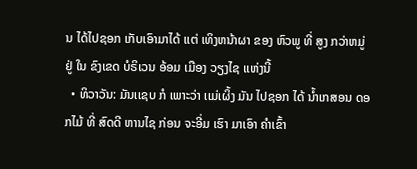ນ ໄດ້ໄປຊອກ ເກັບເອົາມາໄດ້ ເເຕ່ ເທິງຫນ້າຜາ ຂອງ ຫົວພູ ທີ່ ສູງ ກວ່າຫມູ່ ຢູ່ ໃນ ຂົງເຂດ ບໍຣິເວນ ອ້ອມ ເມືອງ ວຽງໄຊ ເເຫ່ງນີ້
  • ທິວາວັນ: ມັນເເຊບ ກໍ ເພາະວ່າ ເເມ່ເຜິ້ງ ມັນ ໄປຊອກ ໄດ້ ນໍ້າເກສອນ ດອກໄມ້ ທີ່ ສົດດີ ຫານໄຊ ກ່ອນ ຈະອີ່ມ ເຮົາ ມາເອົາ ຄໍາເຂົ້າ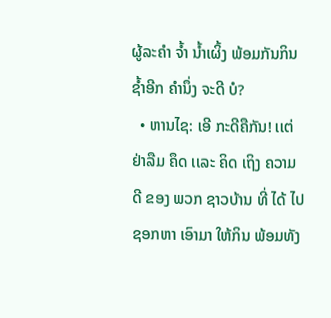ຜູ້ລະຄໍາ ຈໍ້າ ນໍ້າເຜິ້ງ ພ້ອມກັນກິນຊໍ້າອີກ ຄໍານຶ່ງ ຈະດີ ບໍ?
  • ຫານໄຊ: ເອີ ກະດີຄືກັນ! ເເຕ່ ຢ່າລືມ ຄຶດ ເເລະ ຄິດ ເຖິງ ຄວາມດີ ຂອງ ພວກ ຊາວບ້ານ ທີ່ ໄດ້ ໄປຊອກຫາ ເອົາມາ ໃຫ້ກິນ ພ້ອມທັງ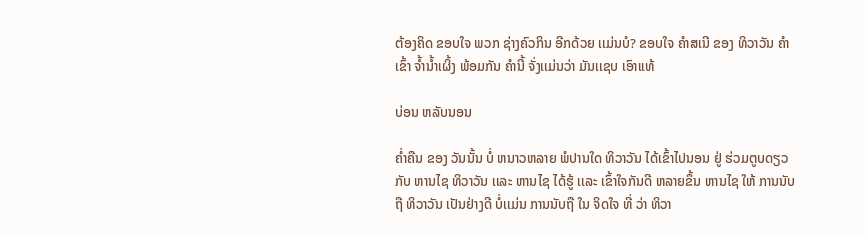ຕ້ອງຄິດ ຂອບໃຈ ພວກ ຊ່າງຄົວກິນ ອີກດ້ວຍ ເເມ່ນບໍ? ຂອບໃຈ ຄໍາສເນີ ຂອງ ທິວາວັນ ຄໍາເຂົ້າ ຈໍ້ານໍ້າເຜິ້ງ ພ້ອມກັນ ຄໍານີ້ ຈັ່ງເເມ່ນວ່າ ມັນເເຊບ ເອົາເເທ້

ບ່ອນ ຫລັບນອນ

ຄໍ່າຄືນ ຂອງ ວັນນັ້ນ ບໍ່ ຫນາວຫລາຍ ພໍປານໃດ ທິວາວັນ ໄດ້ເຂົ້າໄປນອນ ຢູ່ ຮ່ວມຕູບດຽວ ກັບ ຫານໄຊ ທິວາວັນ ເເລະ ຫານໄຊ ໄດ້ຮູ້ ເເລະ ເຂົ້າໃຈກັນດີ ຫລາຍຂຶ້ນ ຫານໄຊ ໃຫ້ ການນັບຖື ທິວາວັນ ເປັນຢ່າງດີ ບໍ່ເເມ່ນ ການນັບຖື ໃນ ຈິດໃຈ ທີ່ ວ່າ ທິວາ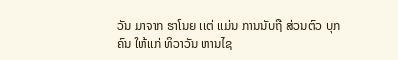ວັນ ມາຈາກ ຮາໂນຍ ເເຕ່ ເເມ່ນ ການນັບຖື ສ່ວນຕົວ ບຸກຄົນ ໃຫ້ເເກ່ ທິວາວັນ ຫານໄຊ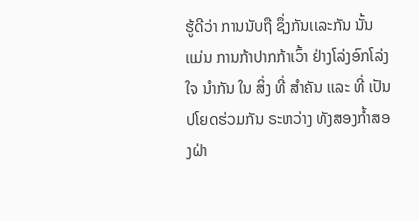ຮູ້ດີວ່າ ການນັບຖື ຊຶ່ງກັນເເລະກັນ ນັ້ນ ເເມ່ນ ການກ້າປາກກ້າເວົ້າ ຢ່າງໂລ່ງອົກໂລ່ງໃຈ ນໍາກັນ ໃນ ສິ່ງ ທີ່ ສໍາຄັນ ເເລະ ທີ່ ເປັນ ປໂຍດຮ່ວມກັນ ຣະຫວ່າງ ທັງສອງກໍ້າສອງຝ່າ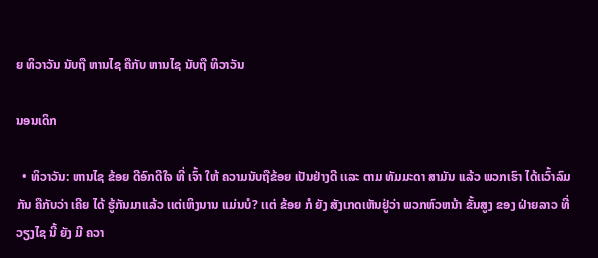ຍ ທິວາວັນ ນັບຖື ຫານໄຊ ຄືກັບ ຫານໄຊ ນັບຖື ທິວາວັນ

ນອນເດິກ

  • ທິວາວັນ: ຫານໄຊ ຂ້ອຍ ດີອົກດີໃຈ ທີ່ ເຈົ້າ ໃຫ້ ຄວາມນັບຖືຂ້ອຍ ເປັນຢ່າງດີ ເເລະ ຕາມ ທັມມະດາ ສາມັນ ເເລ້ວ ພວກເຮົາ ໄດ້ເເວົ້າລົມກັນ ຄືກັບວ່າ ເຄີຍ ໄດ້ ຮູ້ກັນມາເເລ້ວ ເເຕ່ເຫິງນານ ເເມ່ນບໍ? ເເຕ່ ຂ້ອຍ ກໍ ຍັງ ສັງເກດເຫັນຢູ່ວ່າ ພວກຫົວຫນ້າ ຂັ້ນສູງ ຂອງ ຝ່າຍລາວ ທີ່ ວຽງໄຊ ນີ້ ຍັງ ມີ ຄວາ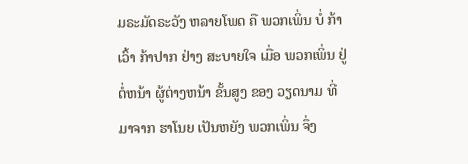ມຣະມັດຣະວັງ ຫລາຍໂພດ ຄື ພວກເພິ່ນ ບໍ່ ກ້າເວົ້າ ກ້າປາກ ຢ່າງ ສະບາຍໃຈ ເມື່ອ ພວກເພິ່ນ ຢູ່ ຕໍ່ຫນ້າ ຜູ້ຕ່າງຫນ້າ ຂັ້ນສູງ ຂອງ ວຽດນາມ ທີ່ ມາຈາກ ຮາໂນຍ ເປັນຫຍັງ ພວກເພິ່ນ ຈຶ່ງ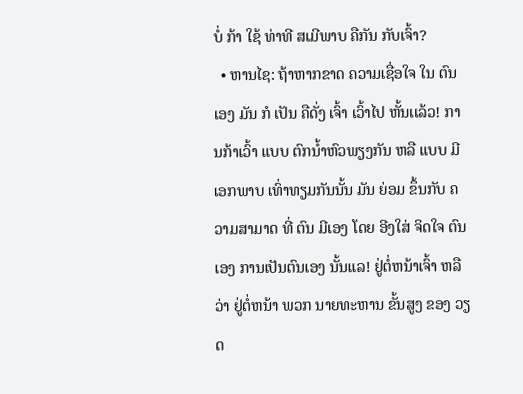ບໍ່ ກ້າ ໃຊ້ ທ່າທີ ສເມີພາບ ຄືກັນ ກັບເຈົ້າ?
  • ຫານໄຊ: ຖ້າຫາກຂາດ ຄວາມເຊື່ອໃຈ ໃນ ຕົນເອງ ມັນ ກໍ ເປັນ ຄືດັ່ງ ເຈົ້າ ເວົ້າໄປ ຫັ້ນເເລ້ວ! ການກ້າເວົ້າ ເເບບ ຕົກນໍ້າຫົວພຽງກັນ ຫລື ເເບບ ມີ ເອກພາບ ເທົ່າທຽມກັນນັ້ນ ມັນ ຍ່ອມ ຂຶ້ນກັບ ຄວາມສາມາດ ທີ່ ຕົນ ມີເອງ ໂດຍ ອີງໃສ່ ຈິດໃຈ ຕົນເອງ ການເປັນຕົນເອງ ນັ້ນເເລ! ຢູ່ຕໍ່ຫນ້າເຈົ້າ ຫລືວ່າ ຢູ່ຕໍ່ຫນ້າ ພວກ ນາຍທະຫານ ຂັ້ນສູງ ຂອງ ວຽດ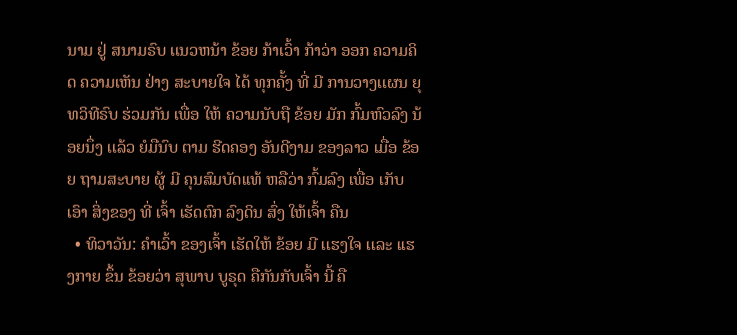ນາມ ຢູ່ ສນາມຣົບ ເເນວຫນ້າ ຂ້ອຍ ກ້າເວົ້າ ກ້າວ່າ ອອກ ຄວາມຄິດ ຄວາມເຫັນ ຢ່າງ ສະບາຍໃຈ ໄດ້ ທຸກຄັ້ງ ທີ່ ມີ ການວາງເເຜນ ຍຸທວິທີຣົບ ຮ່ວມກັນ ເພື່ອ ໃຫ້ ຄວາມນັບຖື ຂ້ອຍ ມັກ ກົ້ມຫົວລົງ ນ້ອຍນຶ່ງ ເເລ້ວ ຍໍມືນົບ ຕາມ ຮີດຄອງ ອັນດີງາມ ຂອງລາວ ເມື່ອ ຂ້ອຍ ຖາມສະບາຍ ຜູ້ ມີ ຄຸນສົມບັດເເທ້ ຫລືວ່າ ກົ້ມລົງ ເພື່ອ ເກັບເອົາ ສິ່ງຂອງ ທີ່ ເຈົ້າ ເຮັດຕົກ ລົງດິນ ສົ່ງ ໃຫ້ເຈົ້າ ຄືນ
  • ທິວາວັນ: ຄໍາເວົ້າ ຂອງເຈົ້າ ເຮັດໃຫ້ ຂ້ອຍ ມີ ເເຮງໃຈ ເເລະ ເເຮງກາຍ ຂຶ້ນ ຂ້ອຍວ່າ ສຸພາບ ບູຣຸດ ຄືກັນກັບເຈົ້າ ນີ້ ຄື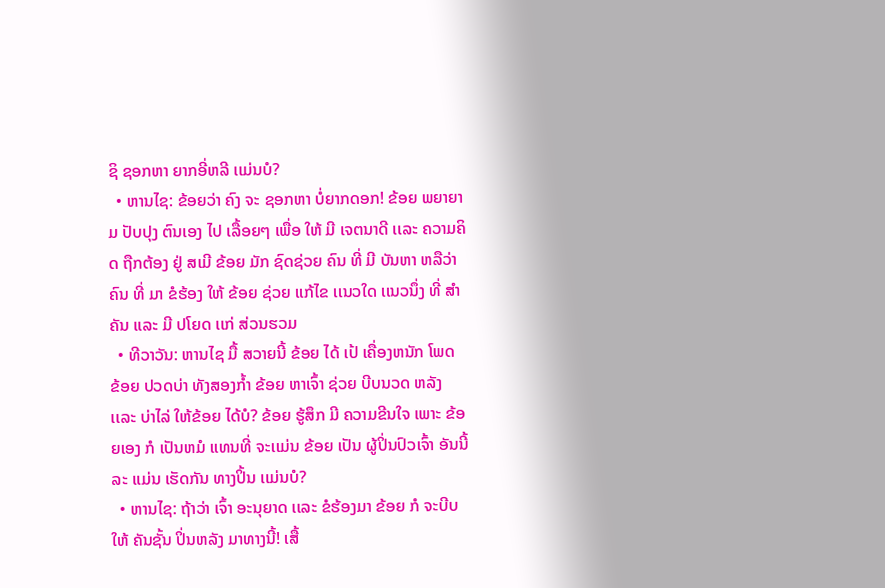ຊິ ຊອກຫາ ຍາກອີ່ຫລີ ເເມ່ນບໍ?
  • ຫານໄຊ: ຂ້ອຍວ່າ ຄົງ ຈະ ຊອກຫາ ບໍ່ຍາກດອກ! ຂ້ອຍ ພຍາຍາມ ປັບປຸງ ຕົນເອງ ໄປ ເລື້ອຍໆ ເພື່ອ ໃຫ້ ມີ ເຈຕນາດີ ເເລະ ຄວາມຄິດ ຖືກຕ້ອງ ຢູ່ ສເມີ ຂ້ອຍ ມັກ ຊົດຊ່ວຍ ຄົນ ທີ່ ມີ ບັນຫາ ຫລືວ່າ ຄົນ ທີ່ ມາ ຂໍຮ້ອງ ໃຫ້ ຂ້ອຍ ຊ່ວຍ ເເກ້ໄຂ ເເນວໃດ ເເນວນຶ່ງ ທີ່ ສໍາຄັນ ເເລະ ມີ ປໂຍດ ເເກ່ ສ່ວນຮວມ
  • ທີວາວັນ: ຫານໄຊ ມື້ ສວາຍນີ້ ຂ້ອຍ ໄດ້ ເປ້ ເຄື່ອງຫນັກ ໂພດ ຂ້ອຍ ປວດບ່າ ທັງສອງກໍ້າ ຂ້ອຍ ຫາເຈົ້າ ຊ່ວຍ ບີບນວດ ຫລັງ ເເລະ ບ່າໄລ່ ໃຫ້ຂ້ອຍ ໄດ້ບໍ? ຂ້ອຍ ຮູ້ສຶກ ມີ ຄວາມຂີນໃຈ ເພາະ ຂ້ອຍເອງ ກໍ ເປັນຫມໍ ເເທນທີ່ ຈະເເມ່ນ ຂ້ອຍ ເປັນ ຜູ້ປິ່ນປົວເຈົ້າ ອັນນີ້ລະ ເເມ່ນ ເຮັດກັນ ທາງປິ້ນ ເເມ່ນບໍ?
  • ຫານໄຊ: ຖ້າວ່າ ເຈົ້າ ອະນຸຍາດ ເເລະ ຂໍຮ້ອງມາ ຂ້ອຍ ກໍ ຈະບີບໃຫ້ ຄັນຊັ້ນ ປິ່ນຫລັງ ມາທາງນີ້! ເສື້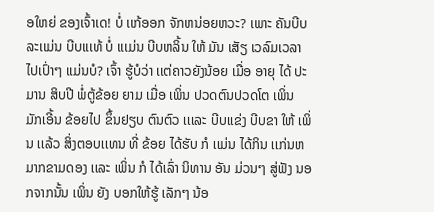ອໃຫຍ່ ຂອງເຈົ້າເດ! ບໍ່ ເເກ້ອອກ ຈັກຫນ່ອຍຫວະ? ເພາະ ຄັນບີບ ລະເເມ່ນ ບີບເເເທ້ ບໍ່ ເເເມ່ນ ບີບຫລິ້ນ ໃຫ້ ມັນ ເສັຽ ເວລົມເວລາ ໄປເປົ່າໆ ເເມ່ນບໍ? ເຈົ້າ ຮູ້ບໍວ່າ ເເຕ່ຄາວຍັງນ້ອຍ ເມື່ອ ອາຍຸ ໄດ້ ປະມານ ສິບປີ ພໍ່ຕູ້ຂ້ອຍ ຍາມ ເມື່ອ ເພິ່ນ ປວດຕົນປວດໂຕ ເພິ່ນ ມັກເອີ້ນ ຂ້ອຍໄປ ຂຶ້ນຢຽບ ຕົນຕົວ ເເເລະ ບີບເເຂ່ງ ບີບຂາ ໃຫ້ ເພິ່ນ ເເລ້ວ ສິ່ງຕອບເເທນ ທີ່ ຂ້ອຍ ໄດ້ຮັບ ກໍ ເເມ່ນ ໄດ້ກິນ ເເກ່ນຫມາກຂາມດອງ ເເລະ ເພິ່ນ ກໍ ໄດ້ເລົ່າ ນິທານ ອັນ ມ່ວນໆ ສູ່ຟັງ ນອກຈາກນັ້ນ ເພິ່ນ ຍັງ ບອກໃຫ້ຮູ້ ເລັກໆ ນ້ອ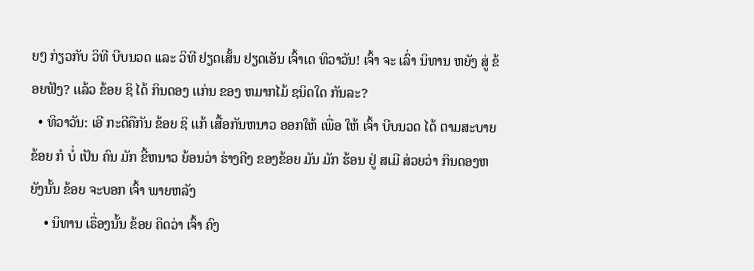ຍໆ ກ່ຽວກັບ ວິທີ ບີບນວດ ເເລະ ວິທີ ຢຽດເສັ້ນ ຢຽດເອັນ ເຈົ້າເດ ທິວາວັນ! ເຈົ້າ ຈະ ເລົ່າ ນິທານ ຫຍັງ ສູ່ ຂ້ອຍຟັງ? ເເລ້ວ ຂ້ອຍ ຊິ ໄດ້ ກິນດອງ ເເກ່ນ ຂອງ ຫມາກໄມ້ ຊນິດໃດ ກັນລະ?
  • ທິວາວັນ: ເອີ ກະດີຄືກັນ ຂ້ອຍ ຊິ ເເກ້ ເສື້ອກັນຫນາວ ອອກໃຫ້ ເພື່ອ ໃຫ້ ເຈົ້າ ບີບນວດ ໄດ້ ຕາມສະບາຍ ຂ້ອຍ ກໍ ບໍ່ ເປັນ ຄົນ ມັກ ຂີ້ຫນາວ ຍ້ອນວ່າ ຮ່າງຄີງ ຂອງຂ້ອຍ ມັນ ມັກ ຮ້ອນ ຢູ່ ສເມີ ສ່ວຍວ່າ ກິນດອງຫຍັງນັ້ນ ຂ້ອຍ ຈະບອກ ເຈົ້າ ພາຍຫລັງ
    • ນິທານ ເຣື່ອງນັ້ນ ຂ້ອຍ ຄິດວ່າ ເຈົ້າ ຄົງ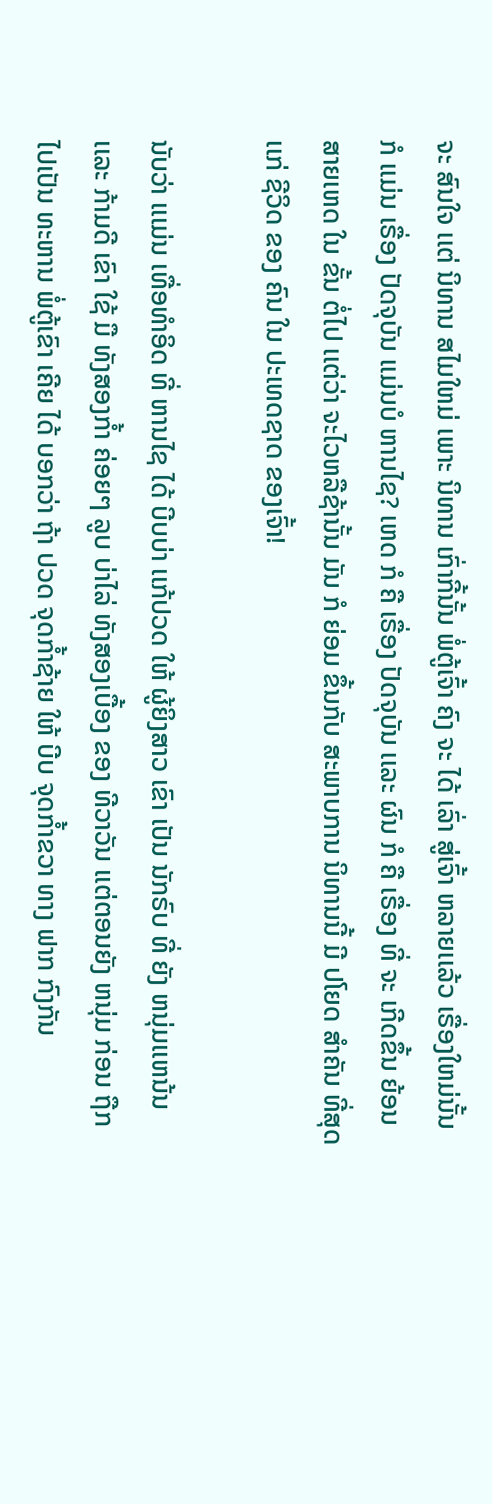ຈະ ສົນໃຈ ເເຕ່ ນິທານ ສໄມໃຫມ່ ເພາະ ນິທານ ເກົ່າກີ້ນັ້ນ ພໍ່ຕູ້ເຈົ້າ ຄົງ ຈະ ໄດ້ ເລົ່າ ສູ່ເຈົ້າ ຫລາຍເເລ້ວ ເຣື່ອງໃຫມ່ນັ້ນ ກໍ ເເມ່ນ ເຣື່ອງ ປັດຈຸບັນ ເເມ່ນບໍ ຫານໄຊ? ເຫດ ກໍ ຄື ເຣື່ອງ ປັດຈຸບັນ ເເລະ ຜົນ ກໍ ຄື ເຣື່ອງ ທີ່ ຈະ ເກີດຂຶ້ນ ຍ້ອນ ສາຍເຫດ ໃນ ຂັ້ນ ຕໍ່ໄປ ເເຕ່ວ່າ ຈະໄວຫລືຊ້ານັ້ນ ມັນ ກໍ ຍ່ອມ ຂຶ້ນກັບ ສະພາບການ ນິທານນີ້ ມີ ປໂຍດ ສໍາຄັນ ທີ່ສຸດ ເເກ່ ຊີວິດ ຂອງ ຄົນ ໃນ ປະເທດຊາດ ຂອງເຈົ້າ!

ນັບວ່າ ເເເມ່ນ ເທື່ອທໍາອິດ ທີ່ ຫານໄຊ ໄດ້ ບີບບ່າ ເເກ້ປວດ ໃຫ້ ຜູ້ຍິງສາວ ເຂົາ ເປັນ ນັກຣົບ ທີ່ ຍັງ ຫນຸ່ມເເຫນ້ນ ເເລະ ກ້າມດີ ເຂົາ ໃຊ້ ມື ທັງສອງກໍ້າ ຄ່ອຍໆ ລູບ ບ່າໄລ່ ທັງສອງເບື້ອງ ຂອງ ທີວາວັນ ເເຕ່ຕອນຍັງ ຫນຸ່ມ ກ່ອນ ຖືກໄປເປັນ ທະຫານ ພໍ່ຕູ້ເຂົາ ເຄີຍ ໄດ້ ບອກວ່າ ຖ້າ ປວດ ຈຸດກໍ້າຊ້າຍ ໃຫ້ ບີບ ຈຸດກໍ້າຂວາ ທາງ ຟາກ ກົງກັນ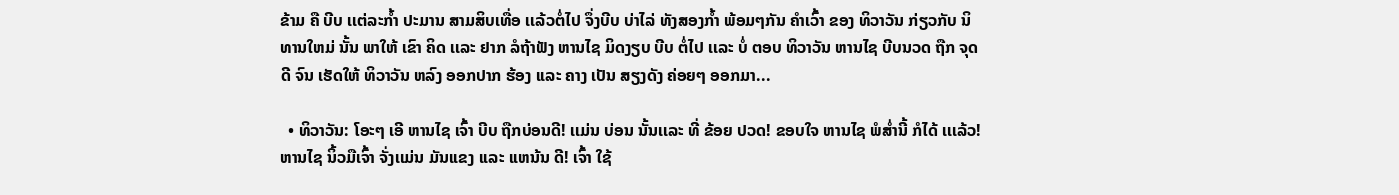ຂ້າມ ຄື ບີບ ເເຕ່ລະກໍ້າ ປະມານ ສາມສິບເທື່ອ ເເລ້ວຕໍ່ໄປ ຈຶ່ງບີບ ບ່າໄລ່ ທັງສອງກໍ້າ ພ້ອມໆກັນ ຄໍາເວົ້າ ຂອງ ທິວາວັນ ກ່ຽວກັບ ນິທານໃຫມ່ ນັ້ນ ພາໃຫ້ ເຂົາ ຄິດ ເເລະ ຢາກ ລໍຖ້າຟັງ ຫານໄຊ ມິດງຽບ ບີບ ຕໍ່ໄປ ເເລະ ບໍ່ ຕອບ ທິວາວັນ ຫານໄຊ ບີບນວດ ຖືກ ຈຸດດີ ຈົນ ເຮັດໃຫ້ ທິວາວັນ ຫລົງ ອອກປາກ ຮ້ອງ ເເລະ ຄາງ ເປັນ ສຽງດັງ ຄ່ອຍໆ ອອກມາ...

  • ທິວາວັນ: ໂອະໆ ເອີ ຫານໄຊ ເຈົ້າ ບີບ ຖືກບ່ອນດີ! ເເມ່ນ ບ່ອນ ນັ້ນເເລະ ທີ່ ຂ້ອຍ ປວດ! ຂອບໃຈ ຫານໄຊ ພໍສໍ່ານີ້ ກໍໄດ້ ເເເລ້ວ! ຫານໄຊ ນິ້ວມືເຈົ້າ ຈັ່ງເເມ່ນ ມັນເເຂງ ເເລະ ເເຫນ້ນ ດີ! ເຈົ້າ ໃຊ້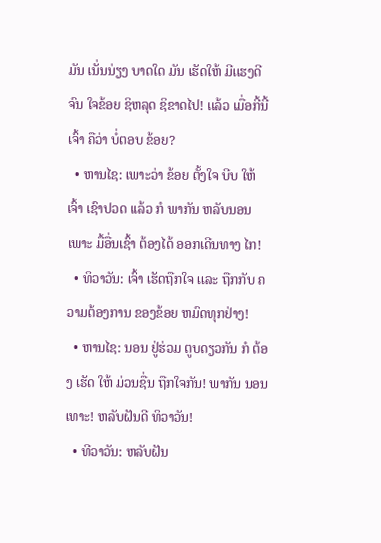ມັນ ເນັ່ນນ່ຽງ ບາດໃດ ມັນ ເຮັດໃຫ້ ມີເເຮງດີ ຈົນ ໃຈຂ້ອຍ ຊິຫລຸດ ຊິຂາດໄປ! ເເລ້ວ ເມື່ອກີ້ນີ້ ເຈົ້າ ຄືວ່າ ບໍ່ຕອບ ຂ້ອຍ?
  • ຫານໄຊ: ເພາະວ່າ ຂ້ອຍ ຕັ້ງໃຈ ບີບ ໃຫ້ ເຈົ້າ ເຊົາປວດ ເເລ້ວ ກໍ ພາກັນ ຫລັບນອນ ເພາະ ມື້ອື່ນເຊົ້າ ຕ້ອງໄດ້ ອອກເດີນທາງ ໄກ!
  • ທິວາວັນ: ເຈົ້າ ເຮັດຖືກໃຈ ເເລະ ຖືກກັບ ຄວາມຕ້ອງການ ຂອງຂ້ອຍ ຫມົດທຸກຢ່າງ!
  • ຫານໄຊ: ນອນ ຢູ່ຮ່ວມ ຕູບດຽວກັນ ກໍ ຕ້ອງ ເຮັດ ໃຫ້ ມ່ວນຊື່ນ ຖືກໃຈກັນ! ພາກັນ ນອນເທາະ! ຫລັບຝັນດີ ທິວາວັນ!
  • ທີວາວັນ: ຫລັບຝັນ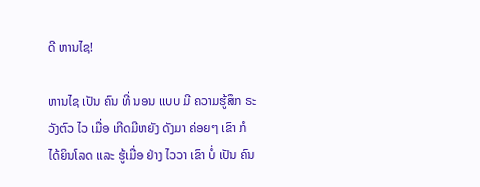ດີ ຫານໄຊ!

ຫານໄຊ ເປັນ ຄົນ ທີ່ ນອນ ເເບບ ມີ ຄວາມຮູ້ສຶກ ຣະວັງຕົວ ໄວ ເມື່ອ ເກີດມີຫຍັງ ດັງມາ ຄ່ອຍໆ ເຂົາ ກໍ ໄດ້ຍິນໂລດ ເເລະ ຮູ້ເມື່ອ ຢ່າງ ໄວວາ ເຂົາ ບໍ່ ເປັນ ຄົນ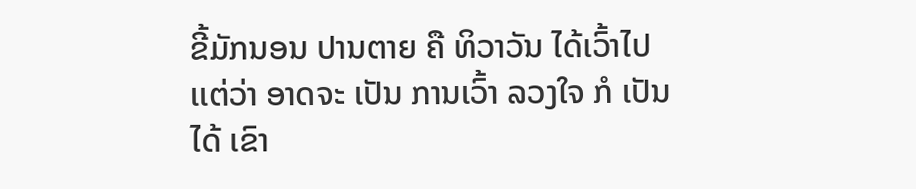ຂີ້ມັກນອນ ປານຕາຍ ຄື ທິວາວັນ ໄດ້ເວົ້າໄປ ເເຕ່ວ່າ ອາດຈະ ເປັນ ການເວົ້າ ລວງໃຈ ກໍ ເປັນໄດ້ ເຂົາ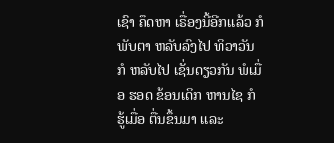ເຊົາ ຄຶດຫາ ເຣື່ອງນີ້ອີກເເລ້ວ ກໍ ພັບຕາ ຫລັບລົງໄປ ທິວາວັນ ກໍ ຫລັບໄປ ເຊັ່ນດຽວກັນ ພໍເມື່ອ ຮອດ ຂ້ອນເດິກ ຫານໄຊ ກໍ ຮູ້ເມື່ອ ຕື່ນຂຶ້ນມາ ເເລະ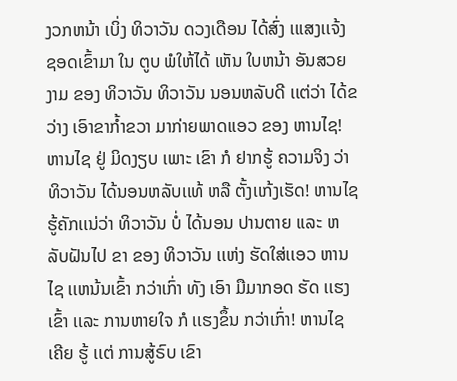ງວກຫນ້າ ເບິ່ງ ທິວາວັນ ດວງເດືອນ ໄດ້ສົ່ງ ເເເສງເເຈ້ງ ຊອດເຂົ້າມາ ໃນ ຕູບ ພໍໃຫ້ໄດ້ ເຫັນ ໃບຫນ້າ ອັນສວຍງາມ ຂອງ ທິວາວັນ ທິວາວັນ ນອນຫລັບດີ ເເຕ່ວ່າ ໄດ້ຂວ່າງ ເອົາຂາກໍ້າຂວາ ມາກ່າຍພາດເເອວ ຂອງ ຫານໄຊ! ຫານໄຊ ຢູ່ ມິດງຽບ ເພາະ ເຂົາ ກໍ ຢາກຮູ້ ຄວາມຈິງ ວ່າ ທິວາວັນ ໄດ້ນອນຫລັບເເທ້ ຫລື ຕັ້ງເເກ້ງເຮັດ! ຫານໄຊ ຮູ້ຄັກເເນ່ວ່າ ທິວາວັນ ບໍ່ ໄດ້ນອນ ປານຕາຍ ເເລະ ຫລັບຝັນໄປ ຂາ ຂອງ ທິວາວັນ ເເຫ່ງ ຮັດໃສ່ເເອວ ຫານໄຊ ເເຫນ້ນເຂົ້າ ກວ່າເກົ່າ ທັງ ເອົາ ມືມາກອດ ຮັດ ເເຮງເຂົ້າ ເເລະ ການຫາຍໃຈ ກໍ ເເຮງຂຶ້ນ ກວ່າເກົ່າ! ຫານໄຊ ເຄີຍ ຮູ້ ເເຕ່ ການສູ້ຣົບ ເຂົາ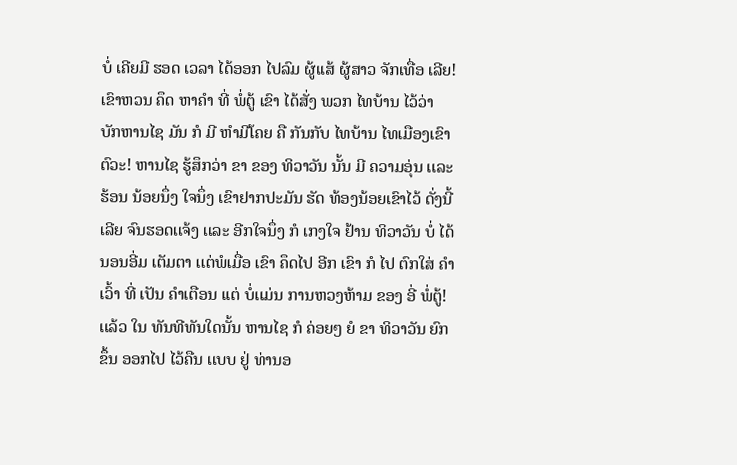ບໍ່ ເຄີຍມີ ຮອດ ເວລາ ໄດ້ອອກ ໄປລົມ ຜູ້ເເສ້ ຜູ້ສາວ ຈັກເທື່ອ ເລີຍ! ເຂົາຫວນ ຄຶດ ຫາຄໍາ ທີ່ ພໍ່ຕູ້ ເຂົາ ໄດ້ສັ່ງ ພວກ ໄທບ້ານ ໄວ້ວ່າ ບັກຫານໄຊ ມັນ ກໍ ມີ ຫໍາມີໂຄຍ ຄື ກັນກັບ ໄທບ້ານ ໄທເມືອງເຂົາຕົວະ! ຫານໄຊ ຮູ້ສຶກວ່າ ຂາ ຂອງ ທິວາວັນ ນັ້ນ ມີ ຄວາມອຸ່ນ ເເລະ ຮ້ອນ ນ້ອຍນຶ່ງ ໃຈນຶ່ງ ເຂົາຢາກປະມັນ ຮັດ ທ້ອງນ້ອຍເຂົາໄວ້ ດັ່ງນີ້ເລີຍ ຈົນຮອດເເຈ້ງ ເເລະ ອີກໃຈນຶ່ງ ກໍ ເກງໃຈ ຢ້ານ ທິວາວັນ ບໍ່ ໄດ້ ນອນອີ່ມ ເຕັມຕາ ເເຕ່ພໍເມື່ອ ເຂົາ ຄຶດໄປ ອີກ ເຂົາ ກໍ ໄປ ຕົກໃສ່ ຄໍາເວົ້າ ທີ່ ເປັນ ຄໍາເຕືອນ ເເຕ່ ບໍ່ເເມ່ນ ການຫວງຫ້າມ ຂອງ ອີ່ ພໍ່ຕູ້! ເເລ້ວ ໃນ ທັນທີທັນໃດນັ້ນ ຫານໄຊ ກໍ ຄ່ອຍໆ ຍໍ ຂາ ທິວາວັນ ຍົກຂຶ້ນ ອອກໄປ ໄວ້ຄືນ ເເບບ ຢູ່ ທ່ານອ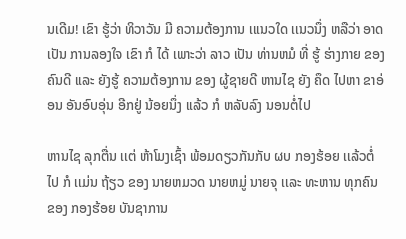ນເດີມ! ເຂົາ ຮູ້ວ່າ ທິວາວັນ ມີ ຄວາມຕ້ອງການ ເເເນວໃດ ເເນວນຶ່ງ ຫລືວ່າ ອາດ ເປັນ ການລອງໃຈ ເຂົາ ກໍ ໄດ້ ເພາະວ່າ ລາວ ເປັນ ທ່ານຫມໍ ທີ່ ຮູ້ ຮ່າງກາຍ ຂອງຄົນດີ ເເລະ ຍັງຮູ້ ຄວາມຕ້ອງການ ຂອງ ຜູ້ຊາຍດີ ຫານໄຊ ຍັງ ຄຶດ ໄປຫາ ຂາອ່ອນ ອັນອົບອຸ່ນ ອີກຢູ່ ນ້ອຍນຶ່ງ ເເລ້ວ ກໍ ຫລັບລົງ ນອນຕໍ່ໄປ

ຫານໄຊ ລຸກຕື່ນ ເເຕ່ ຫ້າໂມງເຊົ້າ ພ້ອມດຽວກັນກັບ ຜບ ກອງຮ້ອຍ ເເລ້ວຕໍ່ໄປ ກໍ ເເມ່ນ ຖ້ຽວ ຂອງ ນາຍຫມວດ ນາຍຫມູ່ ນາຍຈຸ ເເລະ ທະຫານ ທຸກຄົນ ຂອງ ກອງຮ້ອຍ ບັນຊາການ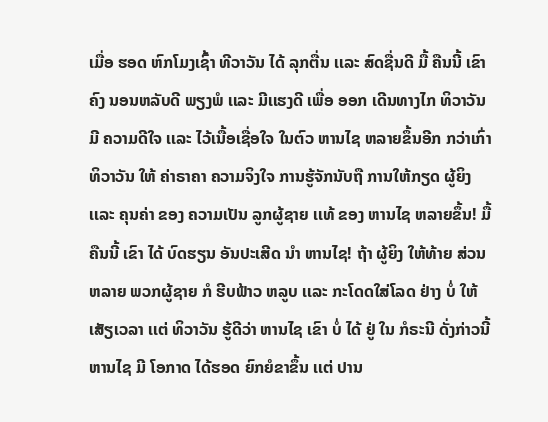ເມື່ອ ຮອດ ຫົກໂມງເຊົ້າ ທີວາວັນ ໄດ້ ລຸກຕື່ນ ເເລະ ສົດຊື່ນດີ ມື້ ຄືນນີ້ ເຂົາ ຄົງ ນອນຫລັບດີ ພຽງພໍ ເເລະ ມີເເຮງດີ ເພື່ອ ອອກ ເດີນທາງໄກ ທິວາວັນ ມີ ຄວາມດີໃຈ ເເລະ ໄວ້ເນື້ອເຊື່ອໃຈ ໃນຕົວ ຫານໄຊ ຫລາຍຂຶ້ນອີກ ກວ່າເກົ່າ ທິວາວັນ ໃຫ້ ຄ່າຣາຄາ ຄວາມຈິງໃຈ ການຮູ້ຈັກນັບຖື ການໃຫ້ກຽດ ຜູ້ຍິງ ເເລະ ຄຸນຄ່າ ຂອງ ຄວາມເປັນ ລູກຜູ້ຊາຍ ເເທ້ ຂອງ ຫານໄຊ ຫລາຍຂຶ້ນ! ມື້ຄືນນີ້ ເຂົາ ໄດ້ ບົດຮຽນ ອັນປະເສີດ ນໍາ ຫານໄຊ! ຖ້າ ຜູ້ຍິງ ໃຫ້ທ້າຍ ສ່ວນຫລາຍ ພວກຜູ້ຊາຍ ກໍ ຮີບຟ້າວ ຫລູບ ເເລະ ກະໂດດໃສ່ໂລດ ຢ່າງ ບໍ່ ໃຫ້ ເສັຽເວລາ ເເຕ່ ທິວາວັນ ຮູ້ດີວ່າ ຫານໄຊ ເຂົາ ບໍ່ ໄດ້ ຢູ່ ໃນ ກໍຣະນີ ດັ່ງກ່າວນີ້ ຫານໄຊ ມີ ໂອກາດ ໄດ້ຮອດ ຍົກຍໍຂາຂຶ້ນ ເເຕ່ ປານ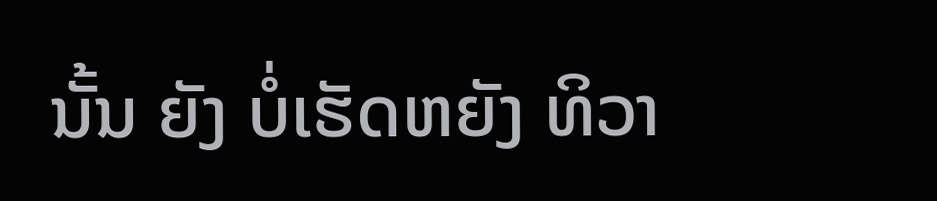ນັ້ນ ຍັງ ບໍ່ເຮັດຫຍັງ ທິວາ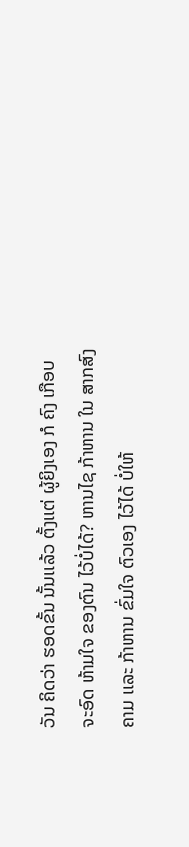ວັນ ຄິດວ່າ ຮອດຂັ້ນ ນັ້ນເເລ້ວ ຕັ້ງເເຕ່ ຜູ້ຍິງເອງ ກໍ ຄົງ ເກືອບຈະອົດ ຫ້າມໃຈ ຂອງຕົນ ໄວ້ບໍ່ໄດ້? ຫານໄຊ ກ້າຫານ ໃນ ສາກສົງຄາມ ເເລະ ກ້າຫານ ຂົ່ມໃຈ ຕົວເອງ ໄວ້ໄດ້ ບໍ່ໃຫ້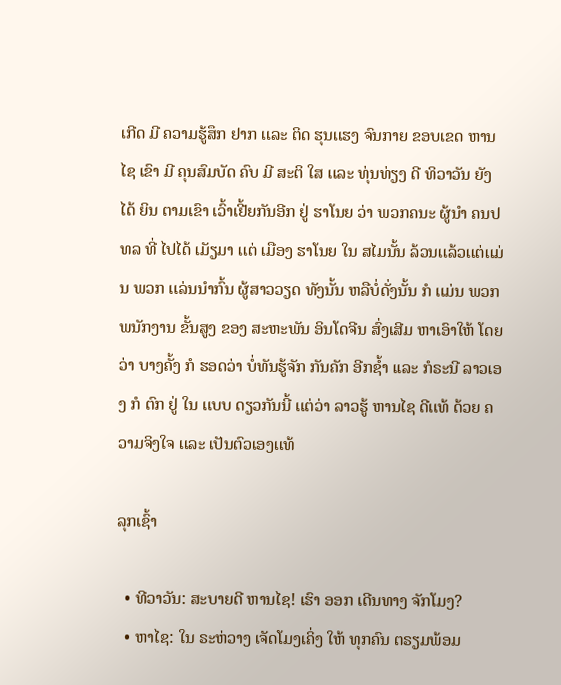ເກີດ ມີ ຄວາມຮູ້ສຶກ ຢາກ ເເລະ ຕິດ ຮຸນເເຮງ ຈົນກາຍ ຂອບເຂດ ຫານໄຊ ເຂົາ ມີ ຄຸນສົມບັດ ຄົບ ມີ ສະຕິ ໃສ ເເລະ ທຸ່ນທ່ຽງ ດີ ທິວາວັນ ຍັງ ໄດ້ ຍິນ ຕາມເຂົາ ເວົ້າເຢີ້ຍກັນອີກ ຢູ່ ຮາໂນຍ ວ່າ ພວກຄນະ ຜູ້ນໍາ ຄນປທລ ທີ່ ໄປໄດ້ ເມັຽມາ ເເຕ່ ເມືອງ ຮາໂນຍ ໃນ ສໄມນັ້ນ ລ້ວນເເລ້ວເເຕ່ເເມ່ນ ພວກ ເເລ່ນນໍາກົ້ນ ຜູ້ສາວວຽດ ທັງນັ້ນ ຫລືບໍ່ດັ່ງນັ້ນ ກໍ ເເມ່ນ ພວກ ພນັກງານ ຂັ້ນສູງ ຂອງ ສະຫະພັນ ອິນໂດຈີນ ສົ່ງເສີມ ຫາເອົາໃຫ້ ໂດຍວ່າ ບາງຄັ້ງ ກໍ ຮອດວ່າ ບໍ່ທັນຮູ້ຈັກ ກັນຄັກ ອີກຊໍ້າ ເເລະ ກໍຣະນີ ລາວເອງ ກໍ ຕົກ ຢູ່ ໃນ ເເບບ ດຽວກັນນີ້ ເເຕ່ວ່າ ລາວຮູ້ ຫານໄຊ ດີເເທ້ ດ້ວຍ ຄວາມຈິງໃຈ ເເລະ ເປັນຕົວເອງເເທ້

ລຸກເຊົ້າ

  • ທີວາວັນ: ສະບາຍດີ ຫານໄຊ! ເຮົາ ອອກ ເດີນທາງ ຈັກໂມງ?
  • ຫາໄຊ: ໃນ ຣະຫ່ວາງ ເຈັດໂມງເຄິ່ງ ໃຫ້ ທຸກຄົນ ຕຣຽມພ້ອມ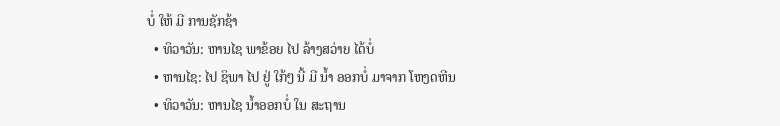ບໍ່ ໃຫ້ ມີ ການຊັກຊ້າ
  • ທິວາວັນ: ຫານໄຊ ພາຂ້ອຍ ໄປ ລ້າງສວ່າຍ ໄດ້ບໍ່
  • ຫານໄຊ: ໄປ ຊິພາ ໄປ ຢູ່ ໃກ້ໆ ນີ້ ມີ ນໍ້າ ອອກບໍ່ ມາຈາກ ໂຫງດຫີນ
  • ທິວາວັນ: ຫານໄຊ ນໍ້າອອກບໍ່ ໃນ ສະຖານ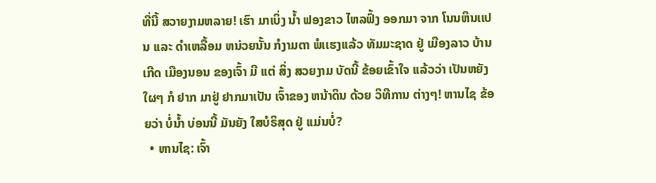ທີ່ນີ້ ສວາຍງາມຫລາຍ! ເຮົາ ມາເບິ່ງ ນໍ້າ ຟອງຂາວ ໄຫລຟົ້ງ ອອກມາ ຈາກ ໂນນຫິນເເປນ ເເລະ ດໍາເຫລື້ອມ ຫນ່ວຍນັ້ນ ກໍງາມຕາ ພໍເເຮງເເລ້ວ ທັມມະຊາດ ຢູ່ ເມືອງລາວ ບ້ານເກີດ ເມືອງນອນ ຂອງເຈົ້າ ມີ ເເຕ່ ສິ່ງ ສວຍງາມ ບັດນີ້ ຂ້ອຍເຂົ້າໃຈ ເເລ້ວວ່າ ເປັນຫຍັງ ໃຜໆ ກໍ ຢາກ ມາຢູ່ ຢາກມາເປັນ ເຈົ້າຂອງ ຫນ້າດິນ ດ້ວຍ ວິທີການ ຕ່າງໆ! ຫານໄຊ ຂ້ອຍວ່າ ບໍ່ນໍ້າ ບ່ອນນີ້ ມັນຍັງ ໃສບໍຣິສຸດ ຢູ່ ເເມ່ນບໍ່?
  • ຫານໄຊ: ເຈົ້າ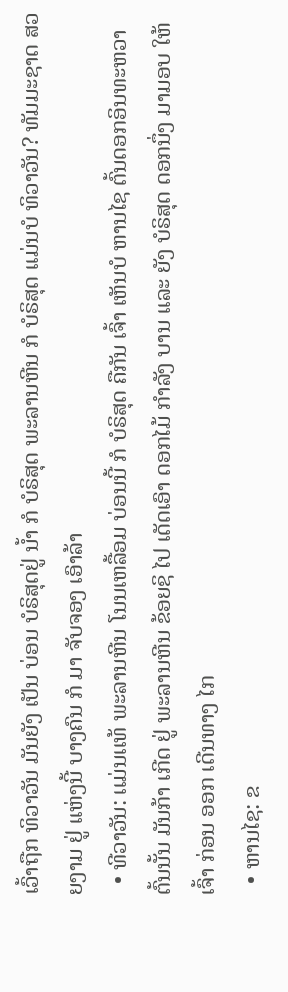ເວົ້າຖືກ ທິວາວັນ ມັນຍັງ ເປັນ ບ່ອນ ບໍຣິສຸດຢູ່ ນໍ້າ ກໍ ບໍຣິສຸດ ພະລານຫີນ ກໍ ບໍຣິສຸດ ເເມ່ນບໍ ທິວາວັນ? ທັມມະຊາດ ສວຍງາມ ຢູ່ ເເຫ່ງນີ້ ບາງຄົນ ກໍ ມາ ຈັບຈອງ ເອົາລ້າ
  • ທີວາວັນ: ເເມ່ນເເທ້ ພະລານຫີນ ໂນນເຫລື້ອມ ບ່ອນນີ້ ກໍ ບໍຣິສຸດ ຄືກັນ ເຈົ້າ ເຫັນບໍ ຫານໄຊ ຕົ້ນດອກອິນທະຫວາ ຕົ້ນນັ້ນ ມັນກ້າ ເກີດ ຢູ່ ພະລານຫີນ ຂ້ອຍຊິ ໄປ ເດັດເອົາ ດອກໄມ້ ກໍາລັງ ບານ ເເລະ ຍັງ ບໍຣິສຸດ ດອກນຶ່ງ ມາມອບ ໃຫ້ ເຈົ້າ ກ່ອນ ອອກ ເດີນທາງ ໄກ
  • ຫານໄຊ: ຂ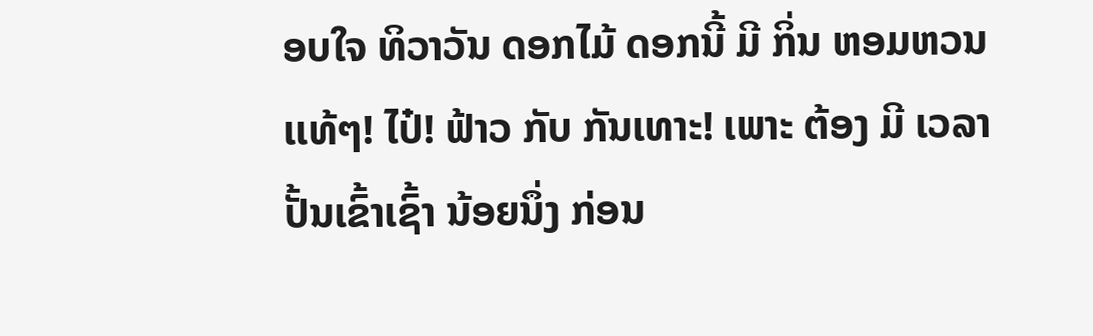ອບໃຈ ທິວາວັນ ດອກໄມ້ ດອກນີ້ ມີ ກິ່ນ ຫອມຫວນ ເເທ້ໆ! ໄປ໋! ຟ້າວ ກັບ ກັນເທາະ! ເພາະ ຕ້ອງ ມີ ເວລາ ປັ້ນເຂົ້າເຊົ້າ ນ້ອຍນຶ່ງ ກ່ອນ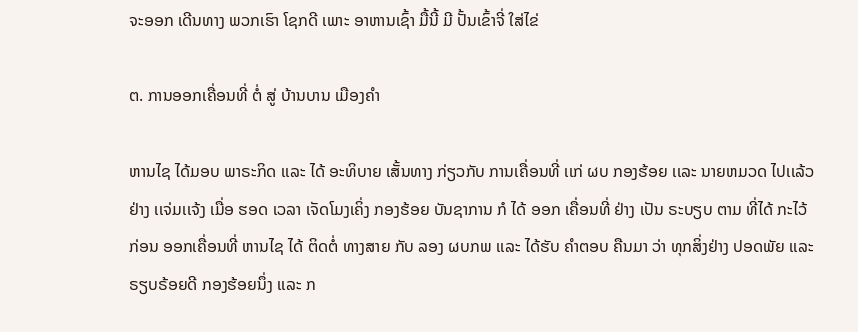ຈະອອກ ເດີນທາງ ພວກເຮົາ ໂຊກດີ ເພາະ ອາຫານເຊົ້າ ມື້ນີ້ ມີ ປັ້ນເຂົ້າຈີ່ ໃສ່ໄຂ່

ຕ. ການອອກເຄື່ອນທີ່ ຕໍ່ ສູ່ ບ້ານບານ ເມືອງຄໍາ

ຫານໄຊ ໄດ້ມອບ ພາຣະກິດ ເເລະ ໄດ້ ອະທິບາຍ ເສັ້ນທາງ ກ່ຽວກັບ ການເຄື່ອນທີ່ ເເກ່ ຜບ ກອງຮ້ອຍ ເເລະ ນາຍຫມວດ ໄປເເລ້ວ ຢ່າງ ເເຈ່ມເເຈ້ງ ເມື່ອ ຮອດ ເວລາ ເຈັດໂມງເຄິ່ງ ກອງຮ້ອຍ ບັນຊາການ ກໍ ໄດ້ ອອກ ເຄື່ອນທີ່ ຢ່າງ ເປັນ ຣະບຽບ ຕາມ ທີ່ໄດ້ ກະໄວ້ ກ່ອນ ອອກເຄື່ອນທີ່ ຫານໄຊ ໄດ້ ຕິດຕໍ່ ທາງສາຍ ກັບ ລອງ ຜບກພ ເເລະ ໄດ້ຮັບ ຄໍາຕອບ ຄືນມາ ວ່າ ທຸກສິ່ງຢ່າງ ປອດພັຍ ເເລະ ຣຽບຣ້ອຍດີ ກອງຮ້ອຍນຶ່ງ ເເລະ ກ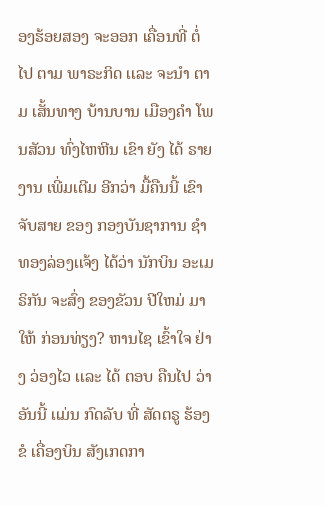ອງຮ້ອຍສອງ ຈະອອກ ເຄື່ອນທີ່ ຕໍ່ໄປ ຕາມ ພາຣະກິດ ເເລະ ຈະນໍາ ຕາມ ເສັ້ນທາງ ບ້ານບານ ເມືອງຄໍາ ໂພນສັວນ ທົ່ງໄຫຫີນ ເຂົາ ຍັງ ໄດ້ ຣາຍງານ ເພີ່ມເຕີມ ອີກວ່າ ມື້ຄືນນີ້ ເຂົາ ຈັບສາຍ ຂອງ ກອງບັນຊາການ ຊໍາທອງລ່ອງເເຈ້ງ ໄດ້ວ່າ ນັກບິນ ອະເມຣິກັນ ຈະສົ່ງ ຂອງຂັວນ ປີໃຫມ່ ມາໃຫ້ ກ່ອນທ່ຽງ? ຫານໄຊ ເຂົ້າໃຈ ຢ່າງ ວ່ອງໄວ ເເລະ ໄດ້ ຕອບ ຄືນໄປ ວ່າ ອັນນີ້ ເເມ່ນ ກົດລັບ ທີ່ ສັດຕຣູ ຮ້ອງຂໍ ເຄື່ອງບິນ ສັງເກດກາ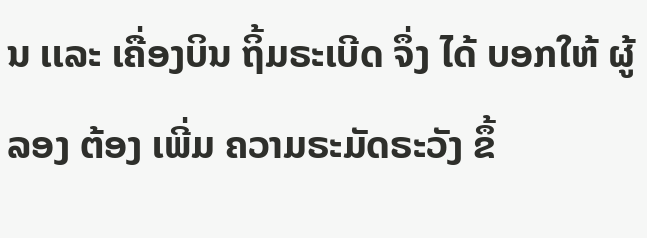ນ ເເລະ ເຄື່ອງບິນ ຖິ້ມຣະເບີດ ຈຶ່ງ ໄດ້ ບອກໃຫ້ ຜູ້ລອງ ຕ້ອງ ເພີ່ມ ຄວາມຣະມັດຣະວັງ ຂຶ້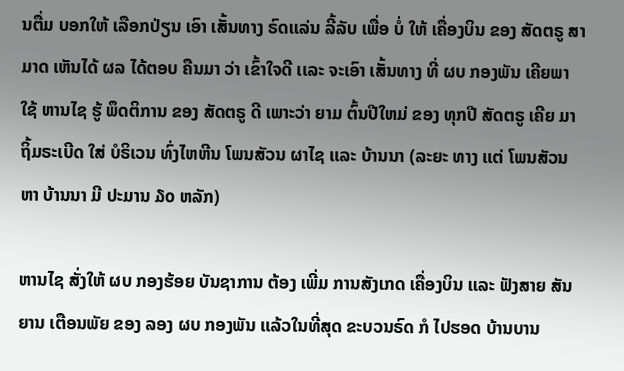ນຕື່ມ ບອກໃຫ້ ເລືອກປ່ຽນ ເອົາ ເສັ້ນທາງ ຣົດເເລ່ນ ລີ້ລັບ ເພື່ອ ບໍ່ ໃຫ້ ເຄື່ອງບິນ ຂອງ ສັດຕຣູ ສາມາດ ເຫັນໄດ້ ຜລ ໄດ້ຕອບ ຄືນມາ ວ່າ ເຂົ້າໃຈດີ ເເລະ ຈະເອົາ ເສັ້ນທາງ ທີ່ ຜບ ກອງພັນ ເຄີຍພາໃຊ້ ຫານໄຊ ຮູ້ ພຶດຕິການ ຂອງ ສັດຕຣູ ດີ ເພາະວ່າ ຍາມ ຕົ້ນປີໃຫມ່ ຂອງ ທຸກປີ ສັດຕຣູ ເຄີຍ ມາ ຖິ້ມຣະເບີດ ໃສ່ ບໍຣິເວນ ທົ່ງໄຫຫີນ ໂພນສັວນ ຜາໄຊ ເເລະ ບ້ານນາ (ລະຍະ ທາງ ເເຕ່ ໂພນສັວນ ຫາ ບ້ານນາ ມີ ປະມານ ໓໐ ຫລັກ)

ຫານໄຊ ສັ່ງໃຫ້ ຜບ ກອງຮ້ອຍ ບັນຊາການ ຕ້ອງ ເພີ່ມ ການສັງເກດ ເຄື່ອງບິນ ເເລະ ຟັງສາຍ ສັນຍານ ເຕືອນພັຍ ຂອງ ລອງ ຜບ ກອງພັນ ເເລ້ວໃນທີ່ສຸດ ຂະບວນຣົດ ກໍ ໄປຮອດ ບ້ານບານ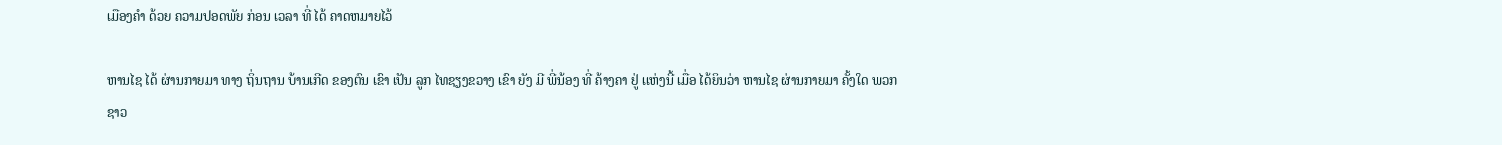ເມືອງຄໍາ ດ້ວຍ ຄວາມປອດພັຍ ກ່ອນ ເວລາ ທີ່ ໄດ້ ຄາດຫມາຍໄວ້

ຫານໄຊ ໄດ້ ຜ່ານກາຍມາ ທາງ ຖິ່ນຖານ ບ້ານເກີດ ຂອງຕົນ ເຂົາ ເປັນ ລູກ ໄທຊຽງຂວາງ ເຂົາ ຍັງ ມີ ພີ່ນ້ອງ ທີ່ ຄ້າງຄາ ຢູ່ ເເຫ່ງນີ້ ເມື່ອ ໄດ້ຍິນວ່າ ຫານໄຊ ຜ່ານກາຍມາ ຄັ້ງໃດ ພວກ ຊາວ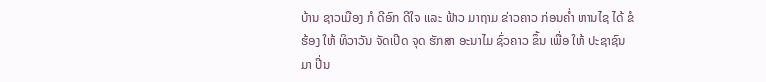ບ້ານ ຊາວເມືອງ ກໍ ດີອົກ ດີໃຈ ເເລະ ຟ້າວ ມາຖາມ ຂ່າວຄາວ ກ່ອນຄໍ່າ ຫານໄຊ ໄດ້ ຂໍຮ້ອງ ໃຫ້ ທິວາວັນ ຈັດເປີດ ຈຸດ ຮັກສາ ອະນາໄມ ຊົ່ວຄາວ ຂຶ້ນ ເພື່ອ ໃຫ້ ປະຊາຊົນ ມາ ປີ່ນ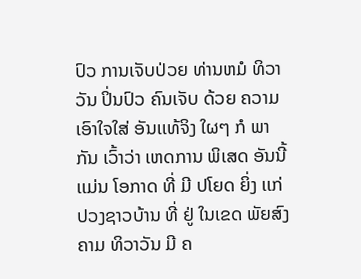ປົວ ການເຈັບປ່ວຍ ທ່ານຫມໍ ທິວາວັນ ປິ່ນປົວ ຄົນເຈັບ ດ້ວຍ ຄວາມເອົາໃຈໃສ່ ອັນເເທ້ຈິງ ໃຜໆ ກໍ ພາກັນ ເວົ້າວ່າ ເຫດການ ພິເສດ ອັນນີ້ ເເມ່ນ ໂອກາດ ທີ່ ມີ ປໂຍດ ຍິ່ງ ເເກ່ ປວງຊາວບ້ານ ທີ່ ຢູ່ ໃນເຂດ ພັຍສົງຄາມ ທິວາວັນ ມີ ຄ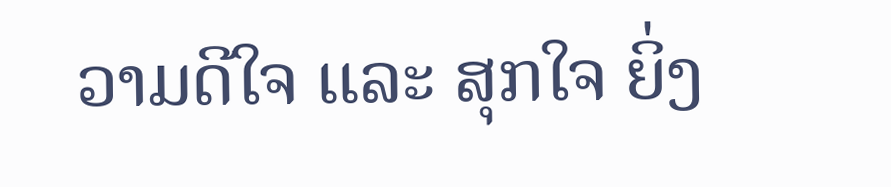ວາມດີໃຈ ເເລະ ສຸກໃຈ ຍິ່ງ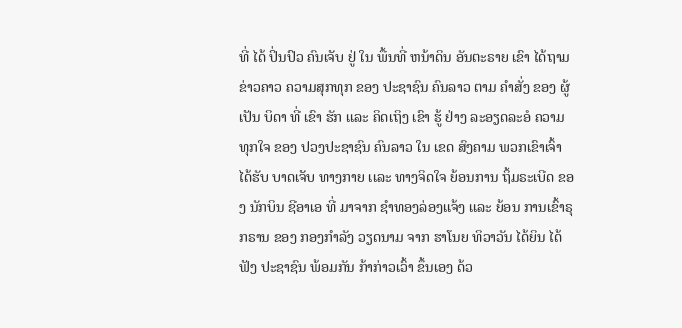ທີ່ ໄດ້ ປິ່ນປົວ ຄົນເຈັບ ຢູ່ ໃນ ພື້ນທີ່ ຫນ້າດິນ ອັນຕະຣາຍ ເຂົາ ໄດ້ຖາມ ຂ່າວຄາວ ຄວາມສຸກທຸກ ຂອງ ປະຊາຊົນ ຄົນລາວ ຕາມ ຄໍາສັ່ງ ຂອງ ຜູ້ ເປັນ ບິດາ ທີ່ ເຂົາ ຮັກ ເເລະ ຄິດເຖິງ ເຂົາ ຮູ້ ຢ່າງ ລະອຽດລະອໍ ຄວາມທຸກໃຈ ຂອງ ປວງປະຊາຊົນ ຄົນລາວ ໃນ ເຂດ ສົງຄາມ ພວກເຂົາເຈົ້າ ໄດ້ຮັບ ບາດເຈັບ ທາງກາຍ ເເລະ ທາງຈິດໃຈ ຍ້ອນການ ຖິ້ມຣະເບີດ ຂອງ ນັກບິນ ຊີອາເອ ທີ່ ມາຈາກ ຊໍາທອງລ່ອງເເຈ້ງ ເເລະ ຍ້ອນ ການເຂົ້າຣຸກຣານ ຂອງ ກອງກໍາລັງ ວຽດນາມ ຈາກ ຮາໂນຍ ທິວາວັນ ໄດ້ຍິນ ໄດ້ຟັງ ປະຊາຊົນ ພ້ອມກັນ ກ້າກ່າວເວົ້າ ຂຶ້ນເອງ ດ້ວ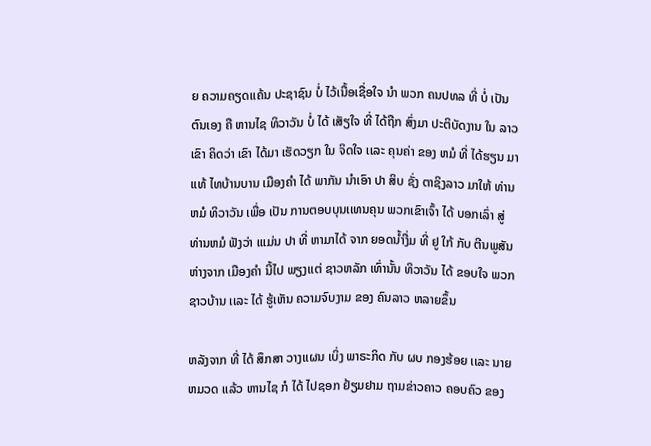ຍ ຄວາມຄຽດເເຄ້ນ ປະຊາຊົນ ບໍ່ ໄວ້ເນື້ອເຊື່ອໃຈ ນໍາ ພວກ ຄນປທລ ທີ່ ບໍ່ ເປັນ ຕົນເອງ ຄື ຫານໄຊ ທິວາວັນ ບໍ່ ໄດ້ ເສັຽໃຈ ທີ່ ໄດ້ຖືກ ສົ່ງມາ ປະຕິບັດງານ ໃນ ລາວ ເຂົາ ຄິດວ່າ ເຂົາ ໄດ້ມາ ເຮັດວຽກ ໃນ ຈິດໃຈ ເເລະ ຄຸນຄ່າ ຂອງ ຫມໍ ທີ່ ໄດ້ຮຽນ ມາເເທ້ ໄທບ້ານບານ ເມືອງຄໍາ ໄດ້ ພາກັນ ນໍາເອົາ ປາ ສິບ ຊັ່ງ ຕາຊິງລາວ ມາໃຫ້ ທ່ານຫມໍ ທິວາວັນ ເພື່ອ ເປັນ ການຕອບບຸນເເທນຄຸນ ພວກເຂົາເຈົ້າ ໄດ້ ບອກເລົ່າ ສູ່ ທ່ານຫມໍ ຟັງວ່າ ເເເມ່ນ ປາ ທີ່ ຫາມາໄດ້ ຈາກ ຍອດນໍ້າງື່ມ ທີ່ ຢູ ໃກ້ ກັບ ຕີນພູສັນ ຫ່າງຈາກ ເມືອງຄໍາ ນີ້ໄປ ພຽງເເຕ່ ຊາວຫລັກ ເທົ່ານັ້ນ ທິວາວັນ ໄດ້ ຂອບໃຈ ພວກຊາວບ້ານ ເເລະ ໄດ້ ຮູ້ເຫັນ ຄວາມຈົບງາມ ຂອງ ຄົນລາວ ຫລາຍຂຶ້ນ

ຫລັງຈາກ ທີ່ ໄດ້ ສຶກສາ ວາງເເຜນ ເບິ່ງ ພາຣະກິດ ກັບ ຜບ ກອງຮ້ອຍ ເເລະ ນາຍຫມວດ ເເລ້ວ ຫານໄຊ ກໍ ໄດ້ ໄປຊອກ ຢ້ຽມຢາມ ຖາມຂ່າວຄາວ ຄອບຄົວ ຂອງ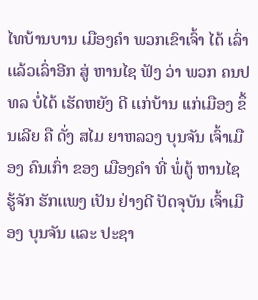ໄທບ້ານບານ ເມືອງຄໍາ ພວກເຂົາເຈົ້າ ໄດ້ ເລົ່າເເລ້ວເລົ່າອີກ ສູ່ ຫານໄຊ ຟັງ ວ່າ ພວກ ຄນປທລ ບໍ່ໄດ້ ເຮັດຫຍັງ ດີ ເເກ່ບ້ານ ເເກ່ເມືອງ ຂຶ້ນເລີຍ ຄື ດັ່ງ ສໄມ ຍາຫລວງ ບຸນຈັນ ເຈົ້າເມືອງ ຄົນເກົ່າ ຂອງ ເມືອງຄໍາ ທີ່ ພໍ່ຕູ້ ຫານໄຊ ຮູ້ຈັກ ຮັກເເພງ ເປັນ ຢ່າງດີ ປັດຈຸບັນ ເຈົ້າເມືອງ ບຸນຈັນ ເເລະ ປະຊາ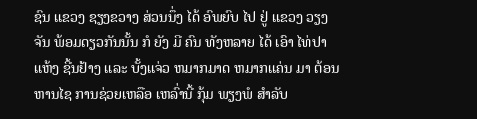ຊົນ ເເຂວງ ຊຽງຂວາງ ສ່ວນນຶ່ງ ໄດ້ ອົພຍົບ ໄປ ຢູ່ ເເຂວງ ວຽງຈັນ ພ້ອມດຽວກັນນັ້ນ ກໍ ຍັງ ມີ ຄົນ ທັງຫລາຍ ໄດ້ ເອົາ ໄທ່ປາເເຫ້ງ ຊີ້ນຢ້າງ ເເລະ ບັ້ງເເຈ່ວ ຫມາກມາດ ຫມາກເເຄ່ນ ມາ ຕ້ອນ ຫານໄຊ ການຊ່ວຍເຫລືອ ເຫລົ່ານີ້ ກຸ້ມ ພຽງພໍ ສໍາລັບ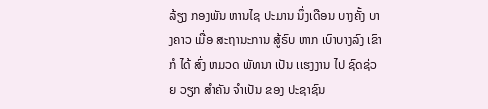ລ້ຽງ ກອງພັນ ຫານໄຊ ປະມານ ນຶ່ງເດືອນ ບາງຄັ້ງ ບາງຄາວ ເມື່ອ ສະຖານະການ ສູ້ຣົບ ຫາກ ເບົາບາງລົງ ເຂົາ ກໍ ໄດ້ ສົ່ງ ຫມວດ ພັທນາ ເປັນ ເເຮງງານ ໄປ ຊົດຊ່ວຍ ວຽກ ສໍາຄັນ ຈໍາເປັນ ຂອງ ປະຊາຊົນ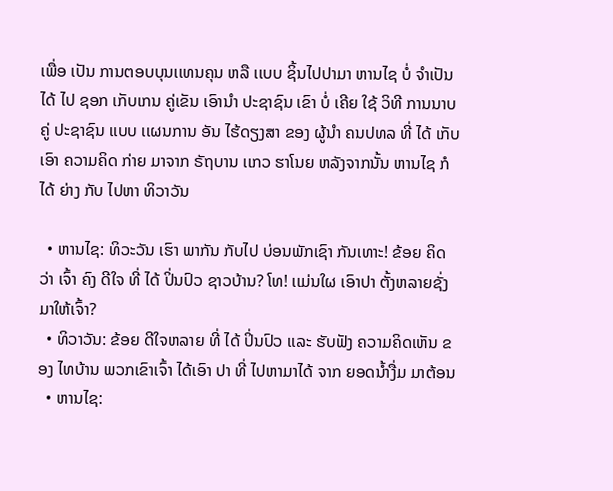ເພື່ອ ເປັນ ການຕອບບຸນເເທນຄຸນ ຫລື ເເບບ ຊິ້ນໄປປາມາ ຫານໄຊ ບໍ່ ຈໍາເປັນ ໄດ້ ໄປ ຊອກ ເກັບເກນ ຄູ່ເຂັນ ເອົານໍາ ປະຊາຊົນ ເຂົາ ບໍ່ ເຄີຍ ໃຊ້ ວິທີ ການນາບຄູ່ ປະຊາຊົນ ເເບບ ເເຜນການ ອັນ ໄຮ້ດຽງສາ ຂອງ ຜູ້ນໍາ ຄນປທລ ທີ່ ໄດ້ ເກັບເອົາ ຄວາມຄິດ ກ່າຍ ມາຈາກ ຣັຖບານ ເເກວ ຮາໂນຍ ຫລັງຈາກນັ້ນ ຫານໄຊ ກໍ ໄດ້ ຍ່າງ ກັບ ໄປຫາ ທິວາວັນ

  • ຫານໄຊ: ທິວະວັນ ເຮົາ ພາກັນ ກັບໄປ ບ່ອນພັກເຊົາ ກັນເທາະ! ຂ້ອຍ ຄິດວ່າ ເຈົ້າ ຄົງ ດີໃຈ ທີ່ ໄດ້ ປິ່ນປົວ ຊາວບ້ານ? ໂທ! ເເມ່ນໃຜ ເອົາປາ ຕັ້ງຫລາຍຊັ່ງ ມາໃຫ້ເຈົ້າ?
  • ທິວາວັນ: ຂ້ອຍ ດີໃຈຫລາຍ ທີ່ ໄດ້ ປິ່ນປົວ ເເລະ ຮັບຟັງ ຄວາມຄິດເຫັນ ຂອງ ໄທບ້ານ ພວກເຂົາເຈົ້າ ໄດ້ເອົາ ປາ ທີ່ ໄປຫາມາໄດ້ ຈາກ ຍອດນໍ້າງື່ມ ມາຕ້ອນ
  • ຫານໄຊ: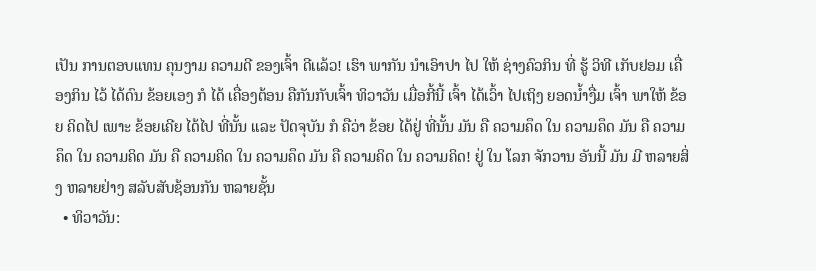ເປັນ ການຕອບເເທນ ຄຸນງາມ ຄວາມດີ ຂອງເຈົ້າ ດີເເລ້ວ! ເຮົາ ພາກັນ ນໍາເອົາປາ ໄປ ໃຫ້ ຊ່າງຄົວກິນ ທີ່ ຮູ້ ວິທີ ເກັບຢອມ ເຄື່ອງກິນ ໄວ້ ໄດ້ດົນ ຂ້ອຍເອງ ກໍ ໄດ້ ເຄື່ອງຕ້ອນ ຄືກັນກັບເຈົ້າ ທິວາວັນ ເມື່ອກີ້ນີ້ ເຈົ້າ ໄດ້ເວົ້າ ໄປເຖິງ ຍອດນໍ້າງື່ມ ເຈົ້າ ພາໃຫ້ ຂ້ອຍ ຄິດໄປ ເພາະ ຂ້ອຍເຄີຍ ໄດ້ໄປ ທີ່ນັ້ນ ເເລະ ປັດຈຸບັນ ກໍ ຄືວ່າ ຂ້ອຍ ໄດ້ຢູ່ ທີ່ນັ້ນ ມັນ ຄື ຄວາມຄຶດ ໃນ ຄວາມຄຶດ ມັນ ຄື ຄວາມຄຶດ ໃນ ຄວາມຄິດ ມັນ ຄື ຄວາມຄິດ ໃນ ຄວາມຄຶດ ມັນ ຄື ຄວາມຄິດ ໃນ ຄວາມຄິດ! ຢູ່ ໃນ ໂລກ ຈັກວານ ອັນນີ້ ມັນ ມີ ຫລາຍສິ່ງ ຫລາຍຢ່າງ ສລັບສັບຊ້ອນກັນ ຫລາຍຊັ້ນ
  • ທິວາວັນ: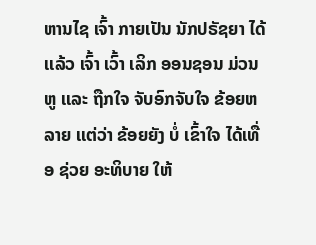ຫານໄຊ ເຈົ້າ ກາຍເປັນ ນັກປຣັຊຍາ ໄດ້ເເລ້ວ ເຈົ້າ ເວົ້າ ເລິກ ອອນຊອນ ມ່ວນຫູ ເເລະ ຖືກໃຈ ຈັບອົກຈັບໃຈ ຂ້ອຍຫລາຍ ເເຕ່ວ່າ ຂ້ອຍຍັງ ບໍ່ ເຂົ້າໃຈ ໄດ້ເທື່ອ ຊ່ວຍ ອະທິບາຍ ໃຫ້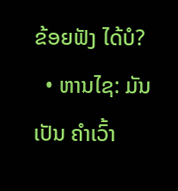ຂ້ອຍຟັງ ໄດ້ບໍ?
  • ຫານໄຊ: ມັນເປັນ ຄໍາເວົ້າ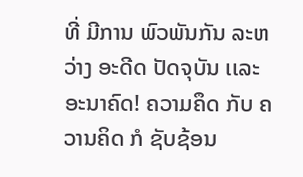ທີ່ ມີການ ພົວພັນກັນ ລະຫວ່າງ ອະດີດ ປັດຈຸບັນ ເເລະ ອະນາຄົດ! ຄວາມຄຶດ ກັບ ຄວານຄິດ ກໍ ຊັບຊ້ອນ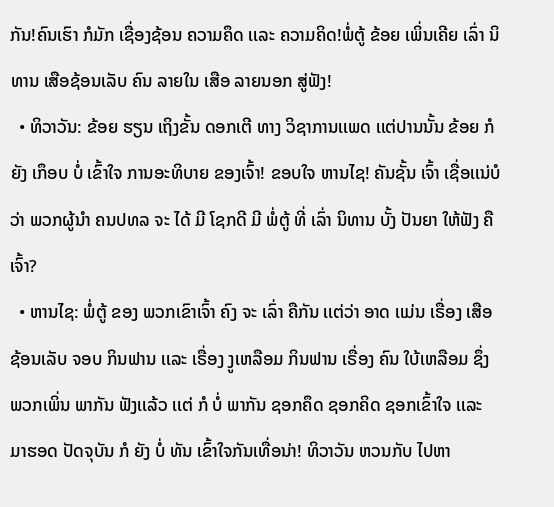ກັນ!ຄົນເຮົາ ກໍມັກ ເຊື່ອງຊ້ອນ ຄວາມຄຶດ ເເລະ ຄວາມຄິດ!ພໍ່ຕູ້ ຂ້ອຍ ເພິ່ນເຄີຍ ເລົ່າ ນິທານ ເສືອຊ້ອນເລັບ ຄົນ ລາຍໃນ ເສືອ ລາຍນອກ ສູ່ຟັງ!
  • ທິວາວັນ: ຂ້ອຍ ຮຽນ ເຖິງຂັ້ນ ດອກເຕີ ທາງ ວິຊາການເເພດ ເເຕ່ປານນັ້ນ ຂ້ອຍ ກໍ ຍັງ ເກຶອບ ບໍ່ ເຂົ້າໃຈ ການອະທິບາຍ ຂອງເຈົ້າ! ຂອບໃຈ ຫານໄຊ! ຄັນຊັ້ນ ເຈົ້າ ເຊື່ອເເນ່ບໍວ່າ ພວກຜູ້ນໍາ ຄນປທລ ຈະ ໄດ້ ມີ ໂຊກດີ ມີ ພໍ່ຕູ້ ທີ່ ເລົ່າ ນິທານ ບັ້ງ ປັນຍາ ໃຫ້ຟັງ ຄືເຈົ້າ?
  • ຫານໄຊ: ພໍ່ຕູ້ ຂອງ ພວກເຂົາເຈົ້າ ຄົງ ຈະ ເລົ່າ ຄືກັນ ເເຕ່ວ່າ ອາດ ເເມ່ນ ເຣື່ອງ ເສືອຊ້ອນເລັບ ຈອບ ກິນຟານ ເເລະ ເຣື່ອງ ງູເຫລືອມ ກິນຟານ ເຣື່ອງ ຄົນ ໃບ້ເຫລືອມ ຊຶ່ງ ພວກເພິ່ນ ພາກັນ ຟັງເເລ້ວ ເເຕ່ ກໍ ບໍ່ ພາກັນ ຊອກຄຶດ ຊອກຄິດ ຊອກເຂົ້າໃຈ ເເລະ ມາຮອດ ປັດຈຸບັນ ກໍ ຍັງ ບໍ່ ທັນ ເຂົ້າໃຈກັນເທື່ອນ່າ! ທິວາວັນ ຫວນກັບ ໄປຫາ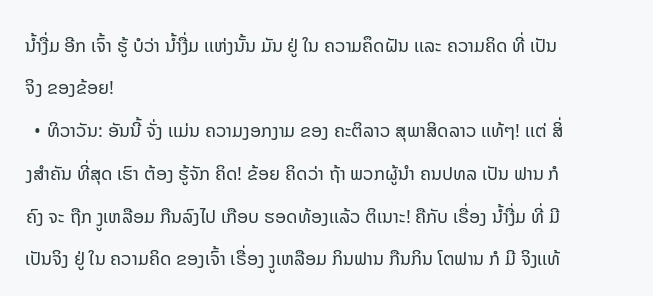ນໍ້າງື່ມ ອີກ ເຈົ້າ ຮູ້ ບໍວ່າ ນໍ້າງື່ມ ເເຫ່ງນັ້ນ ມັນ ຢູ່ ໃນ ຄວາມຄຶດຝັນ ເເລະ ຄວາມຄິດ ທີ່ ເປັນຈິງ ຂອງຂ້ອຍ!
  • ທິວາວັນ: ອັນນີ້ ຈັ່ງ ເເມ່ນ ຄວາມງອກງາມ ຂອງ ຄະຕິລາວ ສຸພາສິດລາວ ເເທ້ໆ! ເເຕ່ ສິ່ງສໍາຄັນ ທີ່ສຸດ ເຮົາ ຕ້ອງ ຮູ້ຈັກ ຄິດ! ຂ້ອຍ ຄິດວ່າ ຖ້າ ພວກຜູ້ນໍາ ຄນປທລ ເປັນ ຟານ ກໍ ຄົງ ຈະ ຖືກ ງູເຫລືອມ ກືນລົງໄປ ເກືອບ ຮອດທ້ອງເເລ້ວ ຕິເນາະ! ຄືກັບ ເຣື່ອງ ນໍ້າງື່ມ ທີ່ ມີ ເປັນຈິງ ຢູ່ ໃນ ຄວາມຄິດ ຂອງເຈົ້າ ເຣື່ອງ ງູເຫລືອມ ກິນຟານ ກືນກິນ ໂຕຟານ ກໍ ມີ ຈິງເເທ້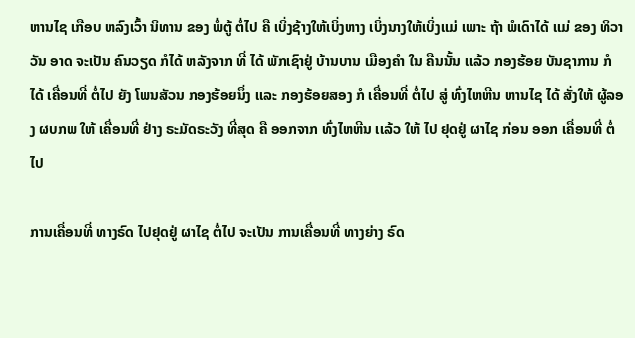ຫານໄຊ ເກືອບ ຫລົງເວົ້າ ນິທານ ຂອງ ພໍ່ຕູ້ ຕໍ່ໄປ ຄື ເບິ່ງຊ້າງໃຫ້ເບິ່ງຫາງ ເບິ່ງນາງໃຫ້ເບິ່ງເເມ່ ເພາະ ຖ້າ ພໍເດົາໄດ້ ເເມ່ ຂອງ ທິວາວັນ ອາດ ຈະເປັນ ຄົນວຽດ ກໍໄດ້ ຫລັງຈາກ ທີ່ ໄດ້ ພັກເຊົາຢູ່ ບ້ານບານ ເມືອງຄໍາ ໃນ ຄືນນັ້ນ ເເລ້ວ ກອງຮ້ອຍ ບັນຊາການ ກໍ ໄດ້ ເຄື່ອນທີ່ ຕໍ່ໄປ ຍັງ ໂພນສັວນ ກອງຮ້ອຍນຶ່ງ ເເລະ ກອງຮ້ອຍສອງ ກໍ ເຄື່ອນທີ່ ຕໍ່ໄປ ສູ່ ທົ່ງໄຫຫີນ ຫານໄຊ ໄດ້ ສັ່ງໃຫ້ ຜູ້ລອງ ຜບກພ ໃຫ້ ເຄື່ອນທີ່ ຢ່າງ ຣະມັດຣະວັງ ທີ່ສຸດ ຄື ອອກຈາກ ທົ່ງໄຫຫີນ ເເລ້ວ ໃຫ້ ໄປ ຢຸດຢູ່ ຜາໄຊ ກ່ອນ ອອກ ເຄື່ອນທີ່ ຕໍ່ໄປ

ການເຄື່ອນທີ່ ທາງຣົດ ໄປຢຸດຢູ່ ຜາໄຊ ຕໍ່ໄປ ຈະເປັນ ການເຄື່ອນທີ່ ທາງຍ່າງ ຣົດ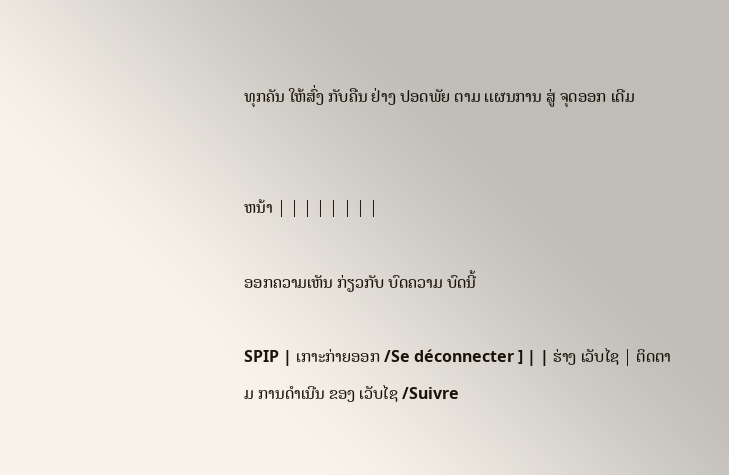ທຸກຄັນ ໃຫ້ສົ່ງ ກັບຄືນ ຢ່າງ ປອດພັຍ ຕາມ ເເຜນການ ສູ່ ຈຸດອອກ ເດີມ


ຫນ້າ | | | | | | | |

ອອກຄວາມເຫັນ ກ່ຽວກັບ ບົດຄວາມ ບົດນີ້

SPIP | ເກາະກ່າຍອອກ /Se déconnecter ] | | ຮ່າງ ເວັບໄຊ | ຕິດຕາມ ການດໍາເນີນ ຂອງ ເວັບໄຊ /Suivre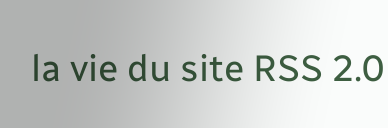la vie du site RSS 2.0